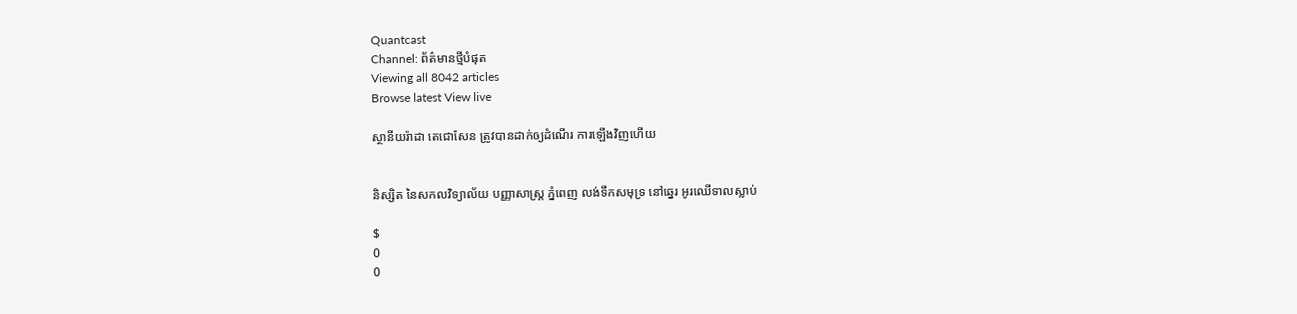Quantcast
Channel: ព័ត៌មានថ្មីបំផុត
Viewing all 8042 articles
Browse latest View live

ស្ថានីយរ៉ាដា តេជោសែន ត្រូវបានដាក់ឲ្យដំណើរ ការឡើងវិញហើយ


និស្សិត នៃសកលវិទ្យាល័យ បញ្ញាសាស្ត្រ ភ្នំពេញ លង់ទឹកសមុទ្រ នៅឆ្នេរ អូរឈើទាលស្លាប់

$
0
0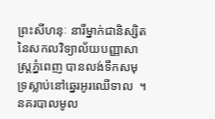ព្រះសីហនុៈ នារីម្នាក់ជានិស្សិត នៃសកលវិទ្យាល័យបញ្ញាសាស្ត្រភ្នំពេញ បានលង់ទឹកសមុទ្រស្លាប់នៅឆ្នេរអូរឈើទាល  ។ នគរបាលមូល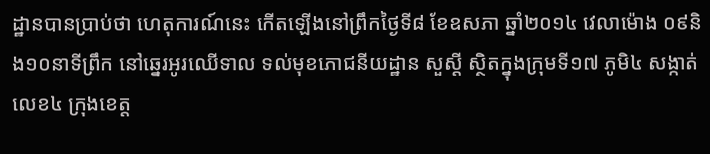ដ្ឋានបានប្រាប់ថា ហេតុការណ៍នេះ កើតឡើងនៅព្រឹកថ្ងៃទី៨ ខែឧសភា ឆ្នាំ២០១៤ វេលាម៉ោង ០៩និង១០នាទីព្រឹក នៅឆ្នេរអូរឈើទាល ទល់មុខភោជនីយដ្ឋាន សួស្តី ស្ថិតក្នុងក្រុមទី១៧ ភូមិ៤ សង្កាត់លេខ៤ ក្រុងខេត្ត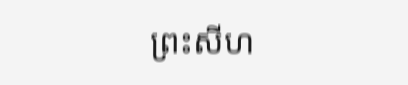ព្រះសីហ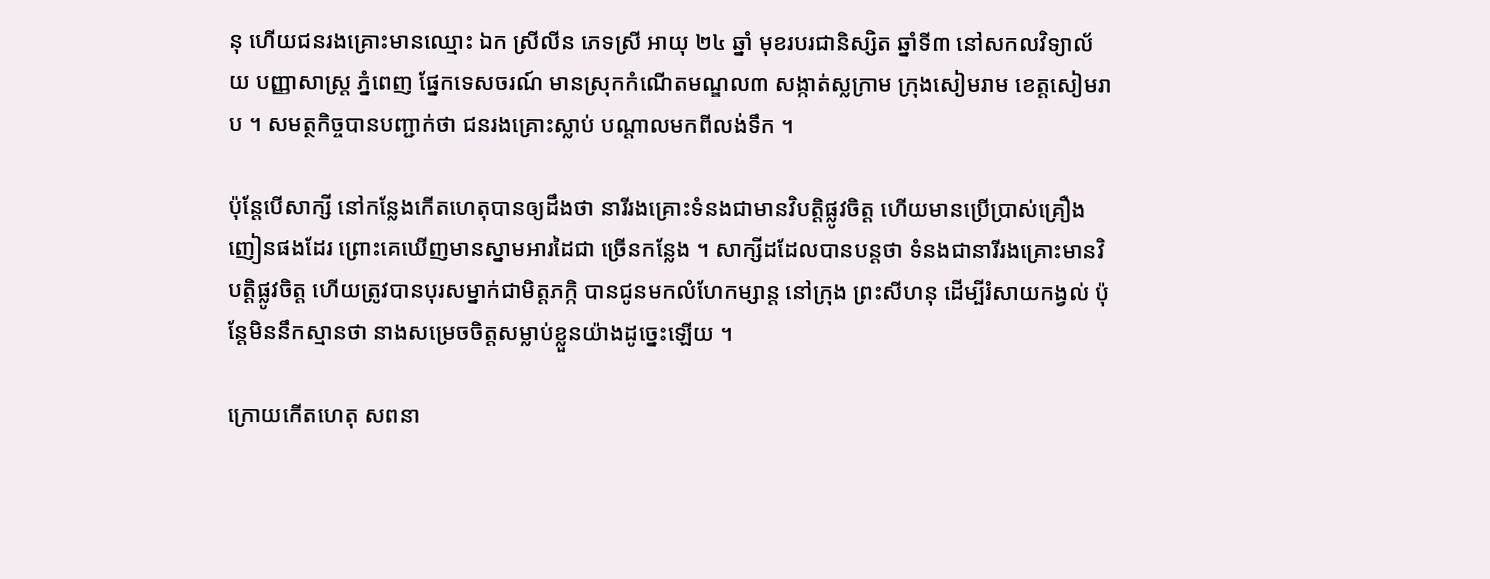នុ ហើយជនរងគ្រោះមានឈ្មោះ ឯក ស្រីលីន ភេទស្រី អាយុ ២៤ ឆ្នាំ មុខរបរជានិស្សិត ឆ្នាំទី៣ នៅសកលវិទ្យាល័យ បញ្ញាសាស្ត្រ ភ្នំពេញ ផ្នែកទេសចរណ៍ មានស្រុកកំណើតមណ្ឌល៣ សង្កាត់ស្លក្រាម ក្រុងសៀមរាម ខេត្តសៀមរាប ។ សមត្ថកិច្ចបានបញ្ជាក់ថា ជនរងគ្រោះស្លាប់ បណ្តាលមកពីលង់ទឹក ។

ប៉ុន្តែបើសាក្សី នៅកន្លែងកើតហេតុបានឲ្យដឹងថា នារីរងគ្រោះទំនងជាមានវិបត្តិផ្លូវចិត្ត ហើយមានប្រើប្រាស់គ្រឿងញៀនផងដែរ ព្រោះគេឃើញមានស្នាមអារដៃជា ច្រើនកន្លែង ។ សាក្សីដដែលបានបន្តថា ទំនងជានារីរងគ្រោះមានវិបត្តិផ្លូវចិត្ត ហើយត្រូវបានបុរសម្នាក់ជាមិត្តភក្កិ បានជូនមកលំហែកម្សាន្ត នៅក្រុង ព្រះសីហនុ ដើម្បីរំសាយកង្វល់ ប៉ុន្តែមិននឹកស្មានថា នាងសម្រេចចិត្តសម្លាប់ខ្លួនយ៉ាងដូច្នេះឡើយ ។

ក្រោយកើតហេតុ សពនា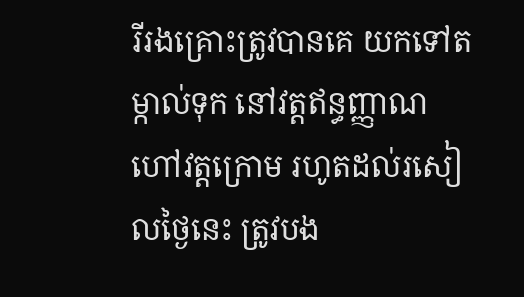រីរងគ្រោះត្រូវបានគេ យកទៅតម្កាល់ទុក នៅវត្តឥន្ធញ្ញាណ ហៅវត្តក្រោម រហូតដល់រសៀលថ្ងៃនេះ ត្រូវបង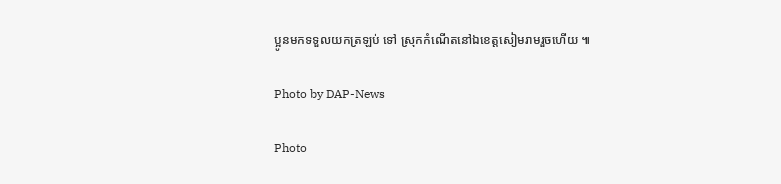ប្អូនមកទទួលយកត្រឡប់ ទៅ ស្រុកកំណើតនៅឯខេត្តសៀមរាមរួចហើយ ៕

Photo by DAP-News

Photo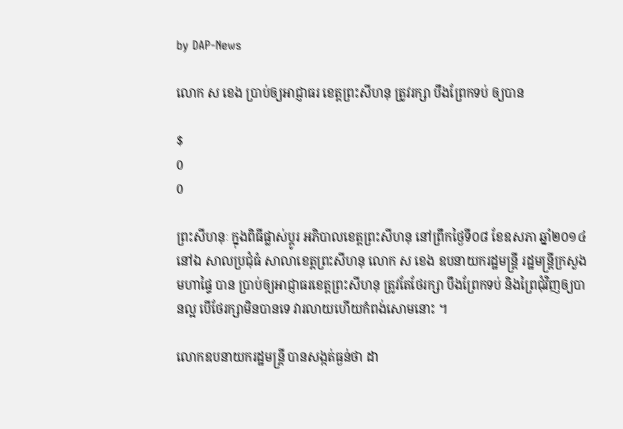by DAP-News

លោក ស ខេង ប្រាប់ឲ្យអាជ្ញាធរ ខេត្តព្រះសីហនុ ត្រូវរក្សា បឹងព្រែកទប់ ឲ្យបាន

$
0
0

ព្រះសីហនុៈ ក្នុងពិធីផ្លាស់ប្តូរ អភិបាលខេត្តព្រះសីហនុ នៅព្រឹកថ្ងៃទី០៨ ខែឧសភា ឆ្នាំ២០១៤ នៅឯ សាលប្រជុំធំ សាលាខេត្តព្រះសីហនុ លោក ស ខេង ឧបនាយករដ្ឋមន្រ្តី រដ្ឋមន្រ្តីក្រសួងមហាផ្ទៃ បាន ប្រាប់ឲ្យអាជ្ញាធរខេត្តព្រះសីហនុ ត្រូវតែថែរក្សា បឹងព្រែកទប់ និងព្រៃជុំវិញឲ្យបានល្អ បើថែរក្សាមិនបានទេ វារលាយហើយកំពង់សោមនោះ ។

លោកឧបនាយករដ្ឋមន្រ្តី បានសង្កត់ធ្ងន់ថា ដា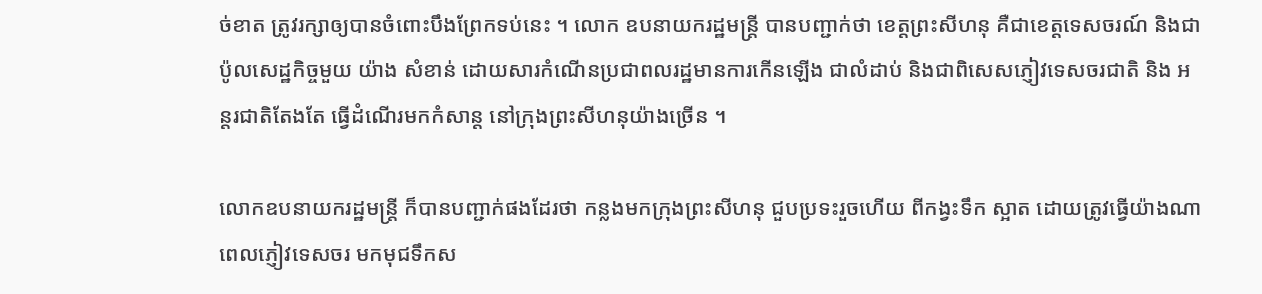ច់ខាត ត្រូវរក្សាឲ្យបានចំពោះបឹងព្រែកទប់នេះ ។ លោក ឧបនាយករដ្ឋមន្រ្តី បានបញ្ជាក់ថា ខេត្តព្រះសីហនុ គឺជាខេត្តទេសចរណ៍ និងជាប៉ូលសេដ្ឋកិច្ចមួយ យ៉ាង សំខាន់ ដោយសារកំណើនប្រជាពលរដ្ឋមានការកើនឡើង ជាលំដាប់ និងជាពិសេសភ្ញៀវទេសចរជាតិ និង អន្តរជាតិតែងតែ ធ្វើដំណើរមកកំសាន្ត នៅក្រុងព្រះសីហនុយ៉ាងច្រើន ។

លោកឧបនាយករដ្ឋមន្រ្តី ក៏បានបញ្ជាក់ផងដែរថា កន្លងមកក្រុងព្រះសីហនុ ជួបប្រទះរួចហើយ ពីកង្វះទឹក ស្អាត ដោយត្រូវធ្វើយ៉ាងណា ពេលភ្ញៀវទេសចរ មកមុជទឹកស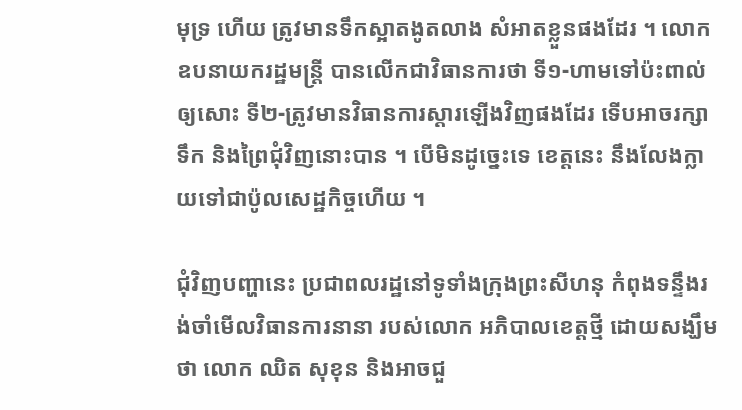មុទ្រ ហើយ ត្រូវមានទឹកស្អាតងូតលាង សំអាតខ្លួនផងដែរ ។ លោកឧបនាយករដ្ឋមន្រ្តី បានលើកជាវិធានការថា ទី១-ហាមទៅប៉ះពាល់ឲ្យសោះ ទី២-ត្រូវមានវិធានការស្តារឡើងវិញផងដែរ ទើបអាចរក្សាទឹក និងព្រៃជុំវិញនោះបាន ។ បើមិនដូច្នេះទេ ខេត្តនេះ នឹងលែងក្លាយទៅជាប៉ូលសេដ្ឋកិច្ចហើយ ។

ជុំវិញបញ្ហានេះ ប្រជាពលរដ្ឋនៅទូទាំងក្រុងព្រះសីហនុ កំពុងទន្ទឹងរង់ចាំមើលវិធានការនានា របស់លោក អភិបាលខេត្តថ្មី ដោយសង្ឃឹមថា លោក ឈិត សុខុន និងអាចជួ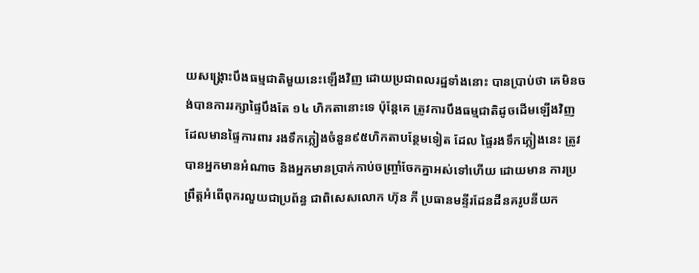យសង្រ្គោះបឹងធម្មជាតិមួយនេះឡើងវិញ ដោយប្រជាពលរដ្ឋទាំងនោះ បានប្រាប់ថា គេមិនចង់បានការរក្សាផ្ទៃបឹងតែ ១៤ ហិកតានោះទេ ប៉ុន្តែគេ ត្រូវការបឹងធម្មជាតិដូចដើមឡើងវិញ ដែលមានផ្ទៃការពារ រងទឹកភ្លៀងចំនួន៩៥ហិកតាបន្ថែមទៀត ដែល ផ្ទៃរងទឹកភ្លៀងនេះ ត្រូវបានអ្នកមានអំណាច និងអ្នកមានប្រាក់កាប់ចញ្រ្ចាំចែកគ្នាអស់ទៅហើយ ដោយមាន ការប្រព្រឹត្តអំពើពុករលួយជាប្រព័ន្ធ ជាពិសេសលោក ហ៊ុន ភី ប្រធានមន្ទីរដែនដីនគរូបនីយក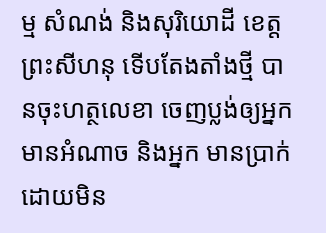ម្ម សំណង់ និងសុរិយោដី ខេត្តព្រះសីហនុ ទើបតែងតាំងថ្មី បានចុះហត្ថលេខា ចេញប្លង់ឲ្យអ្នកមានអំណាច និងអ្នក មានប្រាក់ ដោយមិន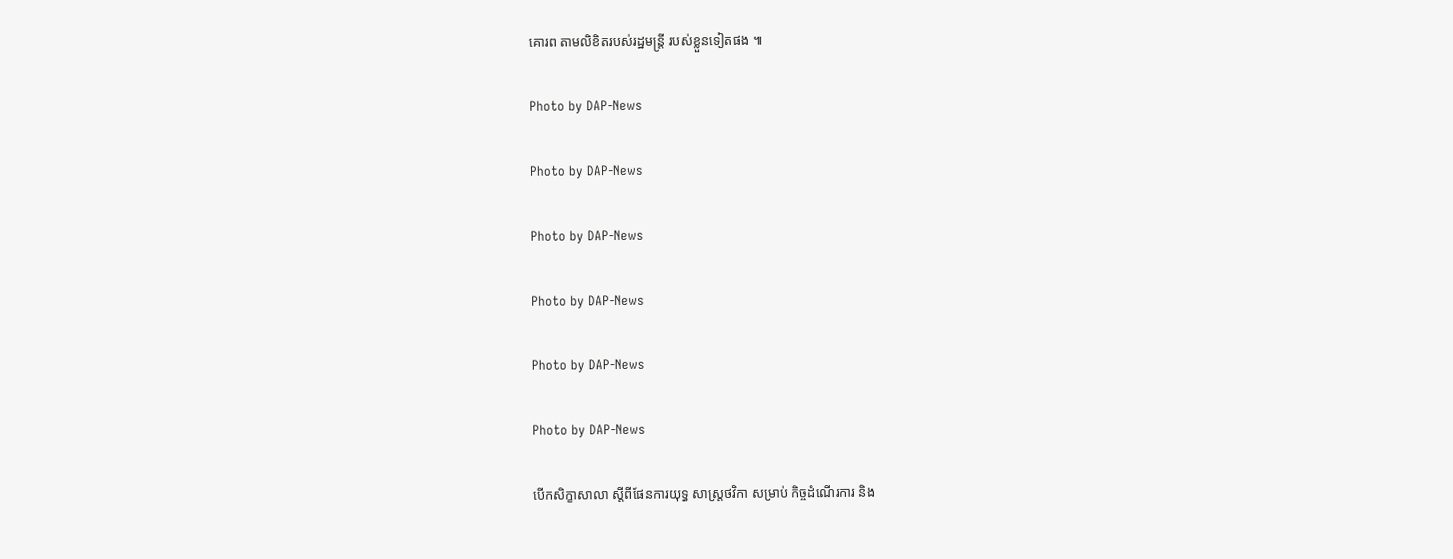គោរព តាមលិខិតរបស់រដ្ឋមន្រ្តី របស់ខ្លួនទៀតផង ៕

Photo by DAP-News

Photo by DAP-News

Photo by DAP-News

Photo by DAP-News

Photo by DAP-News

Photo by DAP-News

បើកសិក្ខាសាលា ស្ដីពីផែនការយុទ្ធ សាស្ដ្រថវិកា សម្រាប់ កិច្ចដំណើរការ និង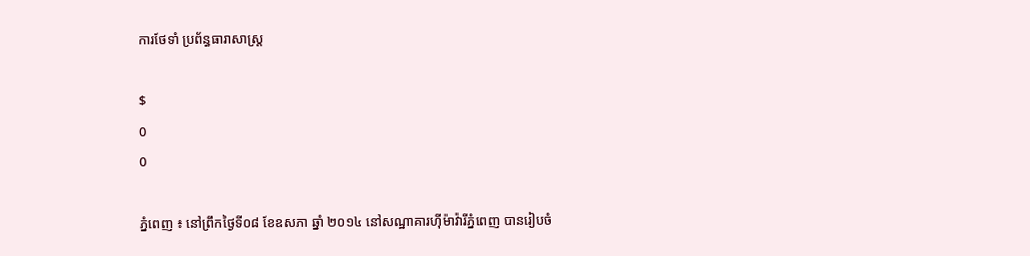ការថែទាំ ប្រព័ន្ធធារាសាស្ដ្រ

$
0
0

ភ្នំពេញ ៖ នៅព្រឹកថ្ងៃទី០៨ ខែឧសភា ឆ្នាំ ២០១៤ នៅសណ្ឋាគារហ៊ីម៉ាវ៉ារីភ្នំពេញ បានរៀបចំ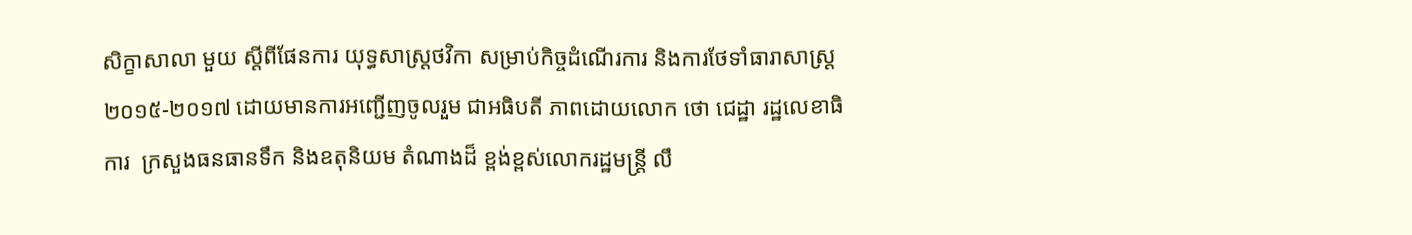សិក្ខាសាលា មួយ ស្ដីពីផែនការ យុទ្ធសាស្ដ្រថវិកា សម្រាប់កិច្ចដំណើរការ និងការថែទាំធារាសាស្ដ្រ ២០១៥-២០១៧ ដោយមានការអញ្ជើញចូលរួម ជាអធិបតី ភាពដោយលោក ថោ ជេដ្ឋា រដ្ឋលេខាធិការ  ក្រសួងធនធានទឹក និងឧតុនិយម តំណាងដ៏ ខ្ពង់ខ្ពស់លោករដ្ឋមន្ដ្រី លឹ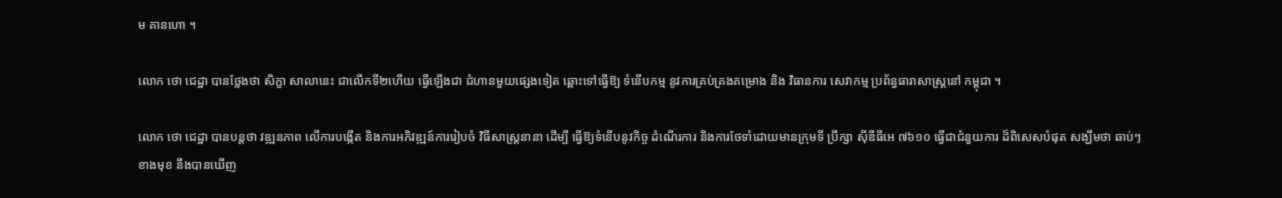ម គានហោ ។

លោក ថោ ជេដ្ឋា បានថ្លែងថា សិក្ខា សាលានេះ ជាលើកទី២ហើយ ធ្វើឡើងជា ជំហានមួយផ្សេងទៀត ឆ្ពោះទៅធ្វើឱ្យ ទំនើបកម្ម នូវការគ្រប់គ្រងគម្រោង និង វិធានការ សេវាកម្ម ប្រព័ន្ធធារាសាស្ដ្រនៅ កម្ពុជា ។

លោក ថោ ជេដ្ឋា បានបន្ដថា វឌ្ឍនភាព លើការបង្កើត និងការអភិវឌ្ឍន៍ការរៀបចំ វិធីសាស្ដ្រនានា ដើម្បី ធ្វើឱ្យទំនើបនូវកិច្ច ដំណើរការ និងការថែទាំដោយមានក្រុមទី ប្រឹក្សា ស៊ីឌីធីអេ ៧៦១០ ធ្វើជាជំនួយការ ដ៏ពិសេសបំផុត សង្ឃឹមថា ឆាប់ៗខាងមុខ នឹងបានឃើញ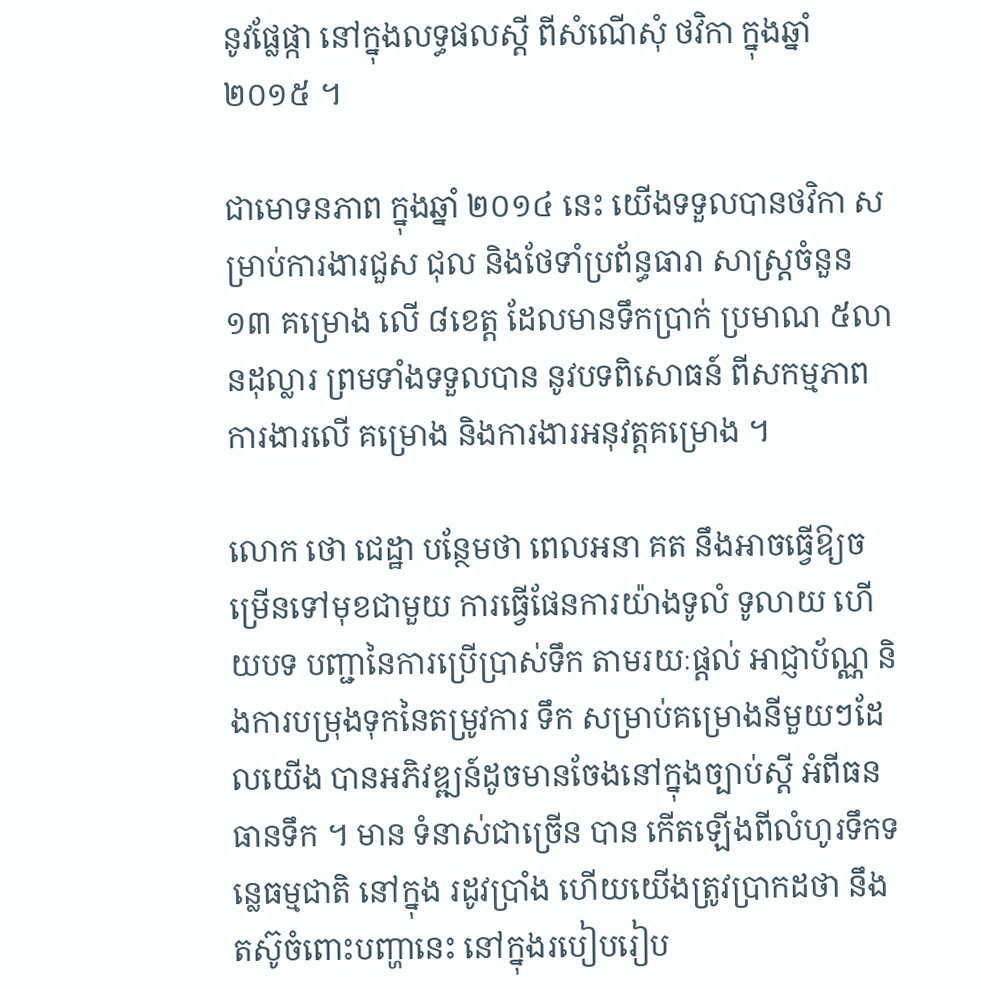នូវផ្លែផ្កា នៅក្នុងលទ្ធផលស្ដី ពីសំណើសុំ ថវិកា ក្នុងឆ្នាំ ២០១៥ ។

ជាមោទនភាព ក្នុងឆ្នាំ ២០១៤ នេះ យើងទទួលបានថវិកា សម្រាប់ការងារជួស ជុល និងថែទាំប្រព័ន្ធធារា សាស្ដ្រចំនួន ១៣ គម្រោង លើ ៨ខេត្ដ ដែលមានទឹកប្រាក់ ប្រមាណ ៥លានដុល្លារ ព្រមទាំងទទួលបាន នូវបទពិសោធន៍ ពីសកម្មភាពការងារលើ គម្រោង និងការងារអនុវត្ដគម្រោង ។

លោក ថោ ជេដ្ឋា បន្ថែមថា ពេលអនា គត នឹងអាចធ្វើឱ្យចម្រើនទៅមុខជាមួយ ការធ្វើផែនការយ៉ាងទូលំ ទូលាយ ហើយបទ បញ្ជានៃការប្រើប្រាស់ទឹក តាមរយៈផ្ដល់ អាជ្ញាប័ណ្ណ និងការបម្រុងទុកនៃតម្រូវការ ទឹក សម្រាប់គម្រោងនីមួយៗដែលយើង បានអភិវឌ្ឍន៍ដូចមានចែងនៅក្នុងច្បាប់ស្ដី អំពីធនធានទឹក ។ មាន ទំនាស់ជាច្រើន បាន កើតឡើងពីលំហូរទឹកទន្លេធម្មជាតិ នៅក្នុង រដូវប្រាំង ហើយយើងត្រូវប្រាកដថា នឹង តស៊ូចំពោះបញ្ហានេះ នៅក្នុងរបៀបរៀប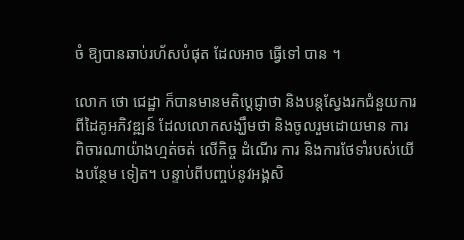ចំ ឱ្យបានឆាប់រហ័សបំផុត ដែលអាច ធ្វើទៅ បាន ។

លោក ថោ ជេដ្ឋា ក៏បានមានមតិប្ដេជ្ញាថា និងបន្ដស្វែងរកជំនួយការពីដៃគូអភិវឌ្ឍន៍ ដែលលោកសង្ឃឹមថា និងចូលរួមដោយមាន ការពិចារណាយ៉ាងហ្មត់ចត់ លើកិច្ច ដំណើរ ការ និងការថែទាំរបស់យើងបន្ថែម ទៀត។ បន្ទាប់ពីបញ្ចប់នូវអង្គសិ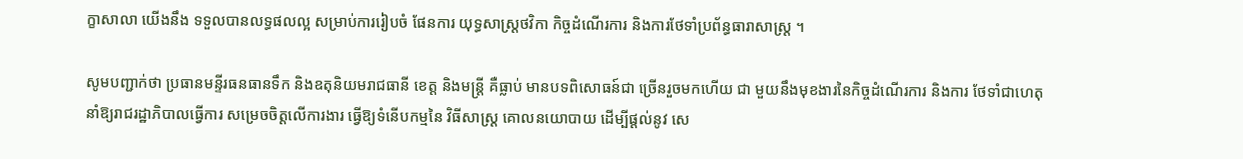ក្ខាសាលា យើងនឹង ទទួលបានលទ្ធផលល្អ សម្រាប់ការរៀបចំ ផែនការ យុទ្ធសាស្ដ្រថវិកា កិច្ចដំណើរការ និងការថែទាំប្រព័ន្ធធារាសាស្ដ្រ ។

សូមបញ្ជាក់ថា ប្រធានមន្ទីរធនធានទឹក និងឧតុនិយមរាជធានី ខេត្ដ និងមន្ដ្រី គឺធ្លាប់ មានបទពិសោធន៍ជា ច្រើនរួចមកហើយ ជា មួយនឹងមុខងារនៃកិច្ចដំណើរការ និងការ ថែទាំជាហេតុនាំឱ្យរាជរដ្ឋាភិបាលធ្វើការ សម្រេចចិត្ដលើការងារ ធ្វើឱ្យទំនើបកម្មនៃ វិធីសាស្ដ្រ គោលនយោបាយ ដើម្បីផ្ដល់នូវ សេ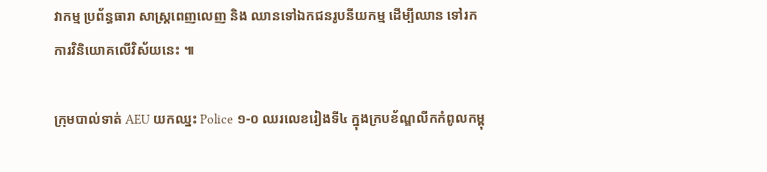វាកម្ម ប្រព័ន្ធធារា សាស្ដ្រពេញលេញ និង ឈានទៅឯកជនរូបនីយកម្ម ដើម្បីឈាន ទៅរកការវិនិយោគលើវិស័យនេះ ៕

ក្រុមបាល់ទាត់ AEU យកឈ្នះ Police ១-០ ឈរលេខរៀងទី៤ ក្នុងក្របខ័ណ្ឌលីកកំពូលកម្ពុ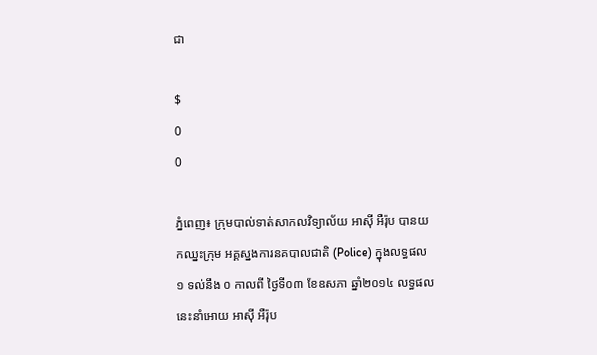ជា

$
0
0

ភ្នំពេញ៖ ក្រុមបាល់ទាត់សាកលវិទ្យាល័យ អាស៊ី អឺរ៉ុប បានយកឈ្នះក្រុម អគ្គស្នងការនគបាលជាតិ (Police) ក្នុងលទ្ធផល ១ ទល់នឹង ០ កាលពី ថ្ងៃទី០៣ ខែឧសភា ឆ្នាំ២០១៤ លទ្ធផលនេះនាំអោយ អាស៊ី អឺរ៉ុប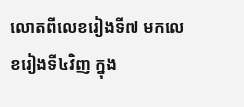លោតពីលេខរៀងទី៧ មកលេខរៀងទី៤វិញ ក្នុង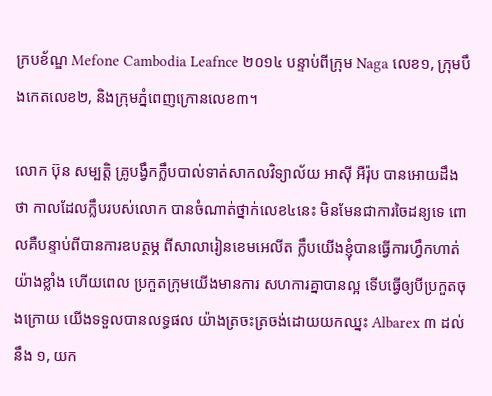ក្របខ័ណ្ឌ Mefone Cambodia Leafnce ២០១៤ បន្ទាប់ពីក្រុម Naga លេខ១, ក្រុមបឹងកេតលេខ២, និងក្រុមភ្នំពេញក្រោនលេខ៣។

លោក ប៊ុន សម្បតិ្ត គ្រូបង្វឹកក្លឹបបាល់ទាត់សាកលវិទ្យាល័យ អាស៊ី អឺរ៉ុប បានអោយដឹងថា កាលដែលក្លឹបរបស់លោក បានចំណាត់ថ្នាក់លេខ៤នេះ មិនមែនជាការចៃដន្យទេ ពោលគឺបន្ទាប់ពីបានការឧបត្ថម្ភ ពីសាលារៀនខេមអេលីត ក្លឹបយើងខ្ញុំបានធ្វើការហ្វឹកហាត់យ៉ាងខ្លាំង ហើយពេល ប្រកួតក្រុមយើងមានការ សហការគ្នាបានល្អ ទើបធ្វើឲ្យបីប្រកួតចុងក្រោយ យើងទទួលបានលទ្ធផល យ៉ាងត្រចះត្រចង់ដោយយកឈ្នះ Albarex ៣ ដល់នឹង ១, យក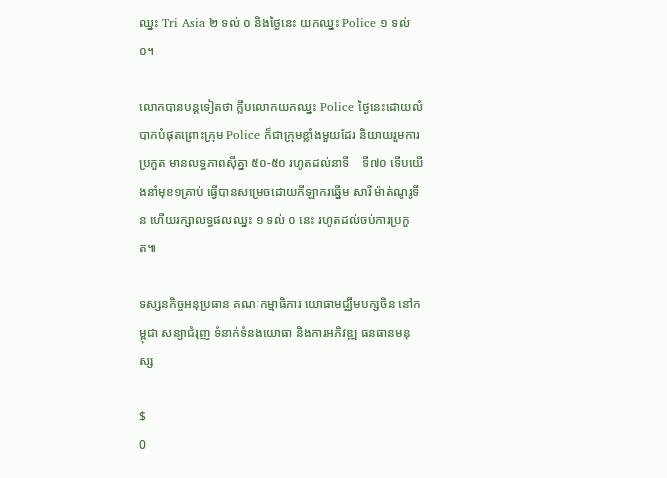ឈ្នះ Tri Asia ២ ទល់ ០ និងថ្ងៃនេះ យកឈ្នះ Police ១ ទល់ ០។

លោកបានបន្តទៀតថា ក្លឹបលោកយកឈ្នះ Police ថ្ងៃនេះដោយលំបាកបំផុតព្រោះក្រុម Police ក៏ជាក្រុមខ្លាំងមួយដែរ និយាយរួមការប្រកួត មានលទ្ធភាពស៊ីគ្នា ៥០-៥០ រហូតដល់នាទី    ទី៧០ ទើបយើងនាំមុខ១គ្រាប់ ធ្វើបានសម្រេចដោយកីឡាករឆ្នើម សារី ម៉ាត់ណូរូទីន ហើយរក្សាលទ្ធផលឈ្នះ ១ ទល់ ០ នេះ រហូតដល់ចប់ការប្រកួត៕

ទស្សនកិច្ចអនុប្រធាន គណៈកម្មាធិការ យោធាមជ្ឈឹមបក្សចិន នៅកម្ពុជា សន្យាជំរុញ ទំនាក់ទំនងយោធា និងការអភិវឌ្ឍ ធនធានមនុស្ស

$
0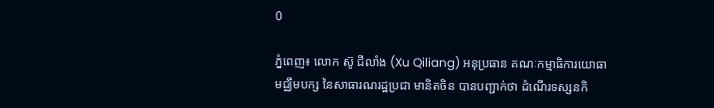0

ភ្នំពេញ៖ លោក ស៊ូ ជីលាំង (Xu Qiliang) អនុប្រធាន គណៈកម្មាធិការយោធាមជ្ឈឹមបក្ស នៃសាធារណរដ្ឋប្រជា មានិតចិន បានបញ្ជាក់ថា ដំណើរទស្សនកិ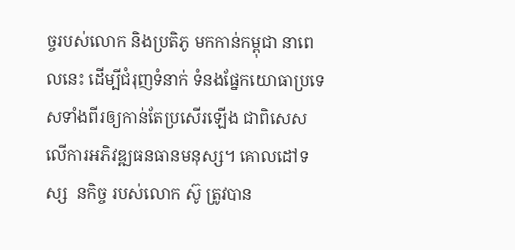ច្ចរបស់លោក និងប្រតិភូ មកកាន់កម្ពុជា នាពេលនេះ ដើម្បីជំរុញទំនាក់ ទំនងផ្នែកយោធាប្រទេសទាំងពីរឲ្យកាន់តែប្រសើរឡើង ជាពិសេសលើការអភិវឌ្ឍធនធានមនុស្ស។ គោលដៅទស្ស  នកិច្ច របស់លោក ស៊ូ ត្រូវបាន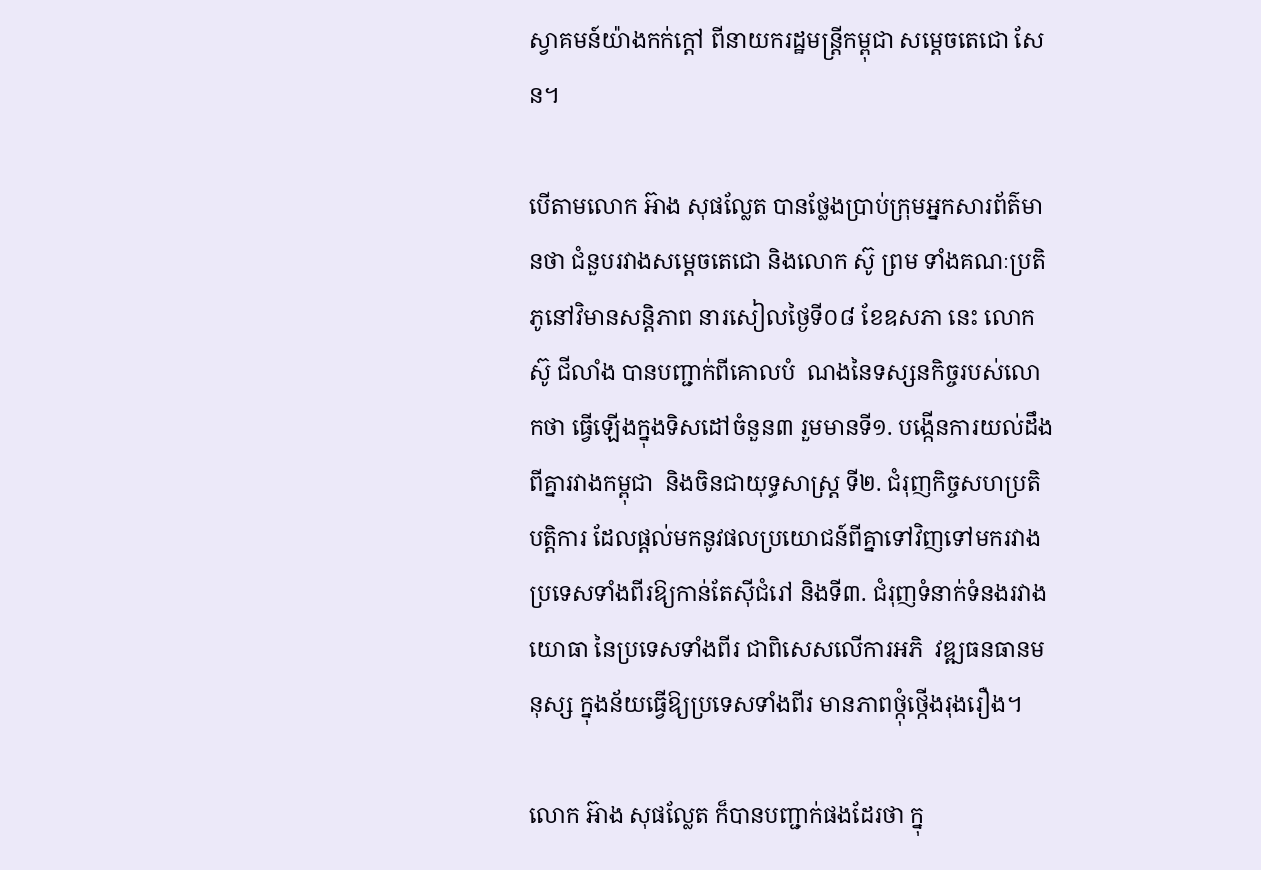ស្វាគមន៍យ៉ាងកក់ក្តៅ ពីនាយករដ្ឋមន្រ្តីកម្ពុជា សម្តេចតេជោ សែន។

បើតាមលោក អ៊ាង សុផល្លែត បានថ្លែងប្រាប់ក្រុមអ្នកសារព័ត៌មានថា ជំនួបរវាងសម្តេចតេជោ និងលោក ស៊ូ ព្រម ទាំងគណៈប្រតិភូនៅវិមានសន្តិភាព នារសៀលថ្ងៃទី០៨ ខែឧសភា នេះ លោក ស៊ូ ជីលាំង បានបញ្ជាក់ពីគោលបំ  ណងនៃទស្សនកិច្ចរបស់លោកថា ធ្វើឡើងក្នុងទិសដៅចំនួន៣ រួមមានទី១. បង្កើនការយល់ដឹងពីគ្នារវាងកម្ពុជា  និងចិនជាយុទ្ធសាស្ត្រ ទី២. ជំរុញកិច្ចសហប្រតិបត្តិការ ដែលផ្តល់មកនូវផលប្រយោជន៍ពីគ្នាទៅវិញទៅមករវាង ប្រទេសទាំងពីរឱ្យកាន់តែស៊ីជំរៅ និងទី៣. ជំរុញទំនាក់ទំនងរវាងយោធា នៃប្រទេសទាំងពីរ ជាពិសេសលើការអភិ  វឌ្ឍធនធានមនុស្ស ក្នុងន័យធ្វើឱ្យប្រទេសទាំងពីរ មានភាពថ្កុំថ្កើងរុងរឿង។

លោក អ៊ាង សុផល្លែត ក៏បានបញ្ជាក់ផងដែរថា ក្នុ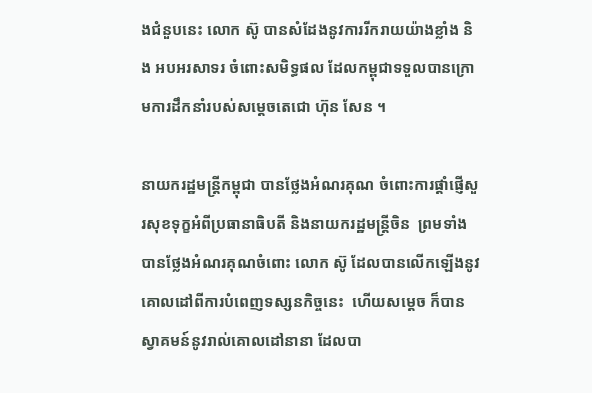ងជំនួបនេះ លោក ស៊ូ បានសំដែងនូវការរីករាយយ៉ាងខ្លាំង និង អបអរសាទរ ចំពោះសមិទ្ធផល ដែលកម្ពុជាទទួលបានក្រោមការដឹកនាំរបស់សម្តេចតេជោ ហ៊ុន សែន ។

នាយករដ្ឋមន្រ្តីកម្ពុជា បានថ្លែងអំណរគុណ ចំពោះការផ្តាំផ្ញើសួរសុខទុក្ខអំពីប្រធានាធិបតី និងនាយករដ្ឋមន្ត្រីចិន  ព្រមទាំងបានថ្លែងអំណរគុណចំពោះ លោក ស៊ូ ដែលបានលើកឡើងនូវគោលដៅពីការបំពេញទស្សនកិច្ចនេះ  ហើយសម្តេច ក៏បានស្វាគមន៍នូវរាល់គោលដៅនានា ដែលបា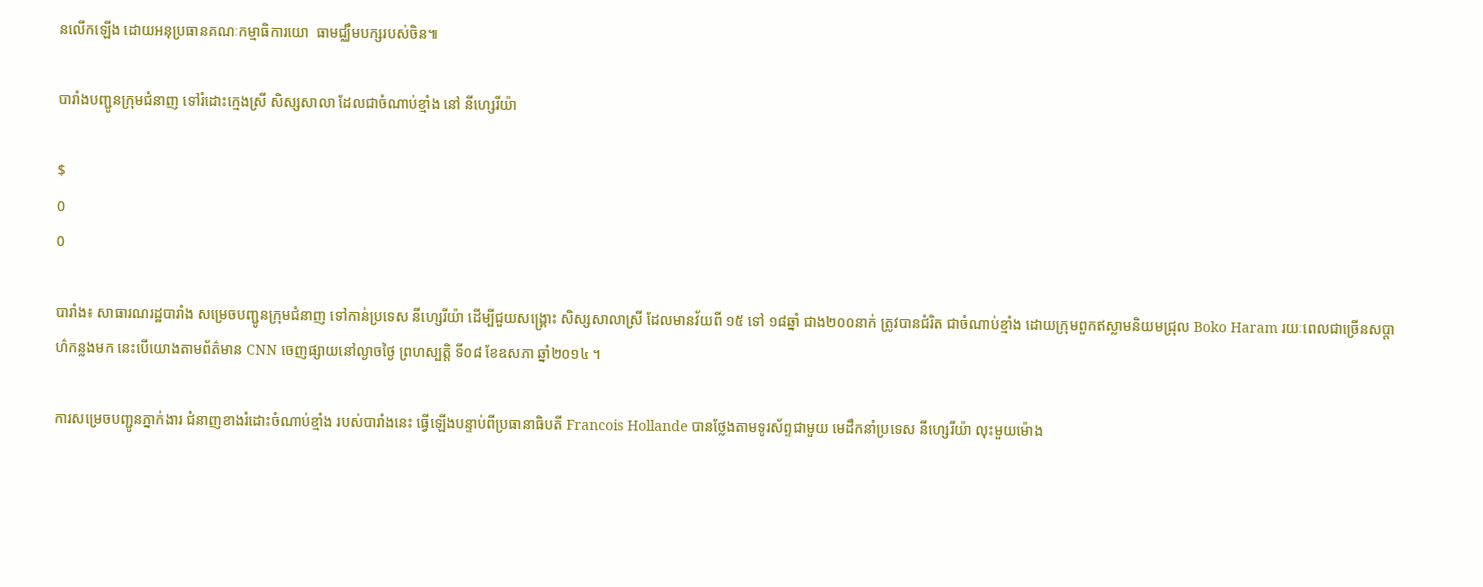នលើកឡើង ដោយអនុប្រធានគណៈកម្មាធិការយោ  ធាមជ្ឈឹមបក្សរបស់ចិន៕

បារាំងបញ្ជូនក្រុមជំនាញ ទៅរំដោះក្មេងស្រី សិស្សសាលា ដែលជាចំណាប់ខ្មាំង នៅ នីហ្សេរីយ៉ា

$
0
0

បារាំង៖ សាធារណរដ្ឋបារាំង សម្រេចបញ្ជូនក្រុមជំនាញ ទៅកាន់ប្រទេស នីហ្សេរីយ៉ា ដើម្បីជួយសង្រ្គោះ សិស្សសាលាស្រី ដែលមានវ័យពី ១៥ ទៅ ១៨ឆ្នាំ ជាង២០០នាក់ ត្រូវបានជំរិត ជាចំណាប់ខ្មាំង ដោយក្រុមពួកឥស្លាមនិយមជ្រុល Boko Haram រយៈពេលជាច្រើនសប្តាហ៌កន្លងមក នេះបើយោងតាមព័ត៌មាន CNN ចេញផ្សាយនៅល្ងាចថ្ងៃ ព្រហស្បត្តិ ទី០៨ ខែឧសភា ឆ្នាំ២០១៤ ។

ការសម្រេចបញ្ជូនភ្នាក់ងារ ជំនាញខាងរំដោះចំណាប់ខ្មាំង របស់បារាំងនេះ ធ្វើឡើងបន្ទាប់ពីប្រធានាធិបតី Francois Hollande បានថ្លែងតាមទូរស័ព្ទជាមួយ មេដឹកនាំប្រទេស នីហ្សេរីយ៉ា លុះមួយម៉ោង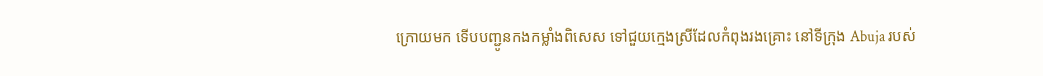ក្រោយមក ទើបបញ្ជូនកងកម្លាំងពិសេស ទៅជួយក្មេងស្រីដែលកំពុងរងគ្រោះ នៅទីក្រុង Abuja របស់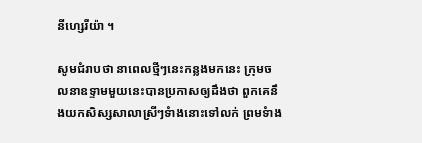នីហ្សេរីយ៉ា ។

សូមជំរាបថា នាពេលថ្មីៗនេះកន្លងមកនេះ ក្រុមចលនាឧទ្ទាមមួយនេះបានប្រកាសឲ្យដឹងថា ពួកគេនឹងយកសិស្សសាលាស្រីៗទំាងនោះទៅលក់ ព្រមទំាង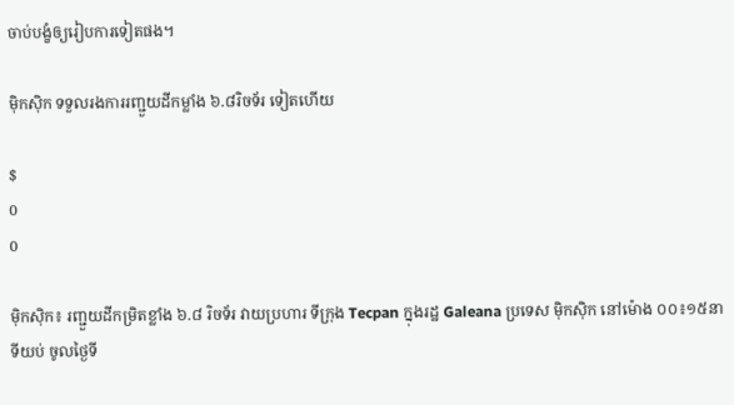ចាប់បង្ខំឲ្យរៀបការទៀតផង។

ម៉ិកស៊ិក ទទួលរងការរញ្ជួយដីកម្លាំង ៦.៨រិចទ័រ ទៀតហើយ

$
0
0

ម៉ិកស៊ិក៖ រញ្ជួយដីកម្រិតខ្លាំង ៦.៨ រិចទ័រ វាយប្រហារ ទីក្រុង Tecpan ក្នុងរដ្ឋ Galeana ប្រទេស ម៉ិកស៊ិក នៅម៉ោង ០០៖១៥នាទីយប់ ចូលថ្ងៃទី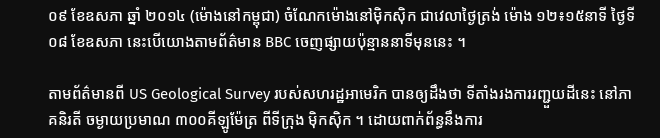០៩ ខែឧសភា ឆ្នាំ ២០១៤ (ម៉ោងនៅកម្ពុជា) ចំណែកម៉ោងនៅម៉ិកស៊ិក ជាវេលាថ្ងៃត្រង់ ម៉ោង ១២៖១៥នាទី ថ្ងៃទី០៨ ខែឧសភា នេះបើយោងតាមព័ត៌មាន BBC ចេញផ្សាយប៉ុន្មាននាទីមុននេះ ។

តាមព័ត៌មានពី US Geological Survey របស់សហរដ្ឋអាមេរិក បានឲ្យដឹងថា ទីតាំងរងការរញ្ជួយដីនេះ នៅភាគនិរតី ចម្ងាយប្រមាណ ៣០០គីឡូម៉ែត្រ ពីទីក្រុង ម៉ិកស៊ិក ។ ដោយពាក់ព័ន្ធនឹងការ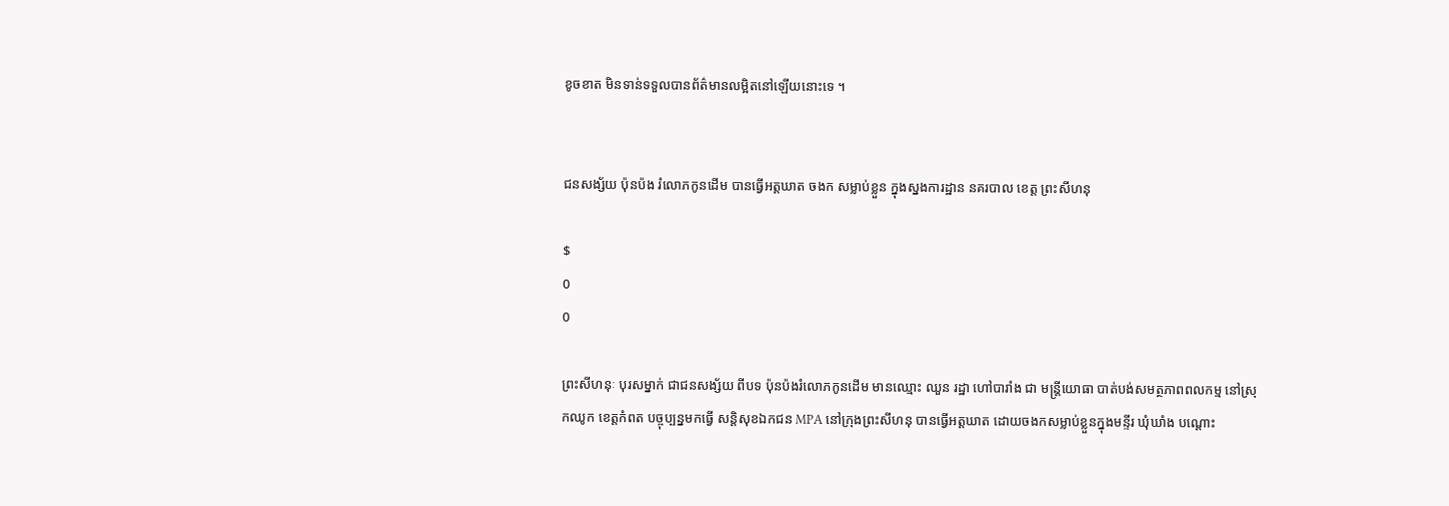ខូចខាត មិនទាន់ទទួលបានព័ត៌មានលម្អិតនៅឡើយនោះទេ ។


ជនសង្ស័យ ប៉ុនប៉ង រំលោភកូនដើម បានធ្វើអត្តឃាត ចងក សម្លាប់ខ្លួន ក្នុងស្នងការដ្ឋាន នគរបាល ខេត្ត ព្រះសីហនុ

$
0
0

ព្រះសីហនុៈ បុរសម្នាក់ ជាជនសង្ស័យ ពីបទ ប៉ុនប៉ងរំលោភកូនដើម មានឈ្មោះ ឈួន រដ្ឋា ហៅបារាំង ជា មន្រ្តីយោធា បាត់បង់សមត្ថភាពពលកម្ម នៅស្រុកឈូក ខេត្តកំពត បច្ចុប្បន្នមកធ្វើ សន្តិសុខឯកជន MPA នៅក្រុងព្រះសីហនុ បានធ្វើអត្តឃាត ដោយចងកសម្លាប់ខ្លួនក្នុងមន្ទីរ ឃុំឃាំង បណ្តោះ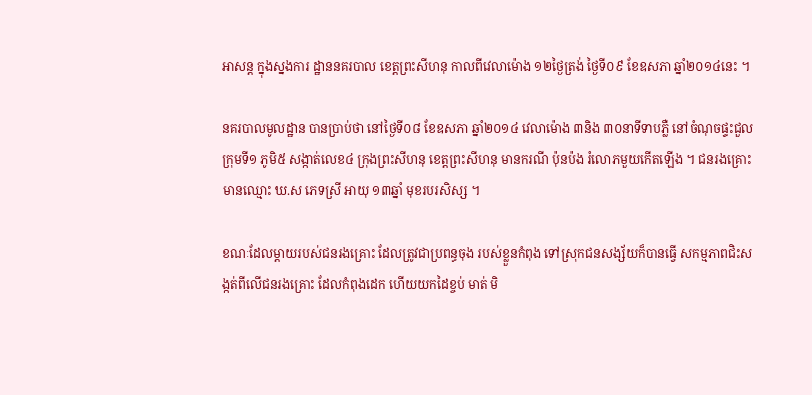អាសន្ត ក្នុងស្នងការ ដ្ឋាននគរបាល ខេត្តព្រះសីហនុ កាលពីវេលាម៉ោង ១២ថ្ងៃត្រង់ ថ្ងៃទី០៩ ខែឧសភា ឆ្នាំ២០១៤នេះ ។

នគរបាលមូលដ្ឋាន បានប្រាប់ថា នៅថ្ងៃទី០៨ ខែឧសភា ឆ្នាំ២០១៤ វេលាម៉ោង ៣និង ៣០នាទីទាបភ្លឺ នៅចំណុចផ្ទះជួលក្រុមទី១ ភូមិ៥ សង្កាត់លេខ៤ ក្រុងព្រះសីហនុ ខេត្តព្រះសីហនុ មានករណី ប៉ុនប៉ង រំលោភមួយកើតឡើង ។ ជនរងគ្រោះមានឈ្មោះ ឃ.ស ភេទស្រី អាយុ ១៣ឆ្នាំ មុខរបរសិស្ស ។

ខណៈដែលម្តាយរបស់ជនរងគ្រោះ ដែលត្រូវជាប្រពន្ធចុង របស់ខ្លួនកំពុង ទៅស្រុកជនសង្ស័យក៏បានធ្វើ សកម្មភាពជិះសង្កត់ពីលើជនរងគ្រោះ ដែលកំពុងដេក ហើយយកដៃខ្ចប់ មាត់ មិ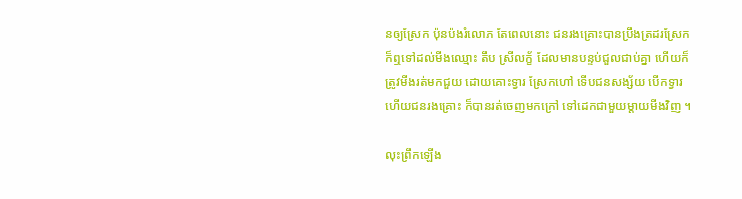នឲ្យស្រែក ប៉ុនប៉ងរំលោភ តែពេលនោះ ជនរងគ្រោះបានប្រឹងត្រដរស្រែក ក៏ឮទៅដល់មីងឈ្មោះ តឹប ស្រីលក្ខ័ ដែលមានបន្ទប់ជួលជាប់គ្នា ហើយក៏ត្រូវមីងរត់មកជួយ ដោយគោះទ្វារ ស្រែកហៅ ទើបជនសង្ស័យ បើកទ្វារ ហើយជនរងគ្រោះ ក៏បានរត់ចេញមកក្រៅ ទៅដេកជាមួយម្តាយមីងវិញ ។

លុះព្រឹកឡើង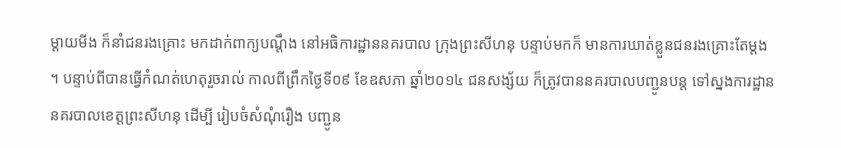ម្តាយមីង ក៏នាំជនរងគ្រោះ មកដាក់ពាក្យបណ្តឹង នៅអធិការដ្ឋាននគរបាល ក្រុងព្រះសីហនុ បន្ទាប់មកក៏ មានការឃាត់ខ្លួនជនរងគ្រោះតែម្តង ។ បន្ទាប់ពីបានធ្វើកំណត់ហេតុរួចរាល់ កាលពីព្រឹកថ្ងៃទី០៩ ខែឧសភា ឆ្នាំ២០១៤ ជនសង្ស័យ ក៏ត្រូវបាននគរបាលបញ្ជូនបន្ត ទៅស្នងការដ្ឋាន នគរបាលខេត្តព្រះសីហនុ ដើម្បី រៀបចំសំណុំរឿង បញ្ជូន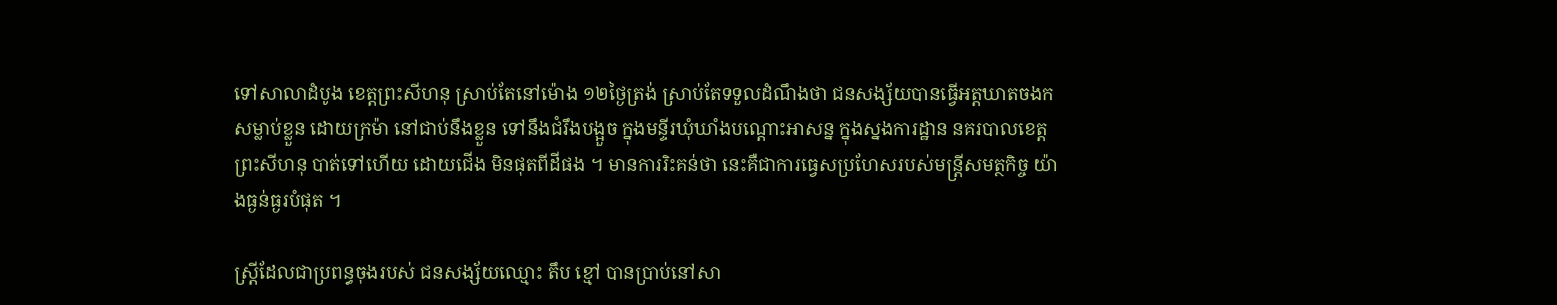ទៅសាលាដំបូង ខេត្តព្រះសីហនុ ស្រាប់តែនៅម៉ោង ១២ថ្ងៃត្រង់ ស្រាប់តែទទួលដំណឹងថា ជនសង្ស័យបានធ្វើអត្តឃាតចងក សម្លាប់ខ្លួន ដោយក្រម៉ា នៅជាប់នឹងខ្លួន ទៅនឹងជំរឹងបង្អួច ក្នុងមន្ទីរឃុំឃាំងបណ្តោះអាសន្ន ក្នុងស្នងការដ្ឋាន នគរបាលខេត្តព្រះសីហនុ បាត់ទៅហើយ ដោយជើង មិនផុតពីដីផង ។ មានការរិះគន់ថា នេះគឺជាការធ្វេសប្រហែសរបស់មន្រ្តីសមត្ថកិច្ច យ៉ាងធ្ងន់ធ្ងរបំផុត ។

ស្រ្តីដែលជាប្រពន្ធចុងរបស់ ជនសង្ស័យឈ្មោះ តឹប ខ្មៅ បានប្រាប់នៅសា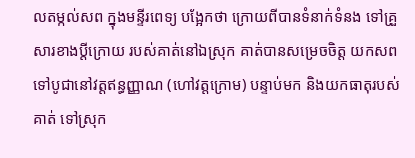លតម្កល់សព ក្នុងមន្ទីរពេទ្យ បង្អែកថា ក្រោយពីបានទំនាក់ទំនង ទៅគ្រួសារខាងប្តីក្រោយ របស់គាត់នៅឯស្រុក គាត់បានសម្រេចចិត្ត យកសពទៅបូជានៅវត្តឥន្ធញ្ញាណ (ហៅវត្តក្រោម) បន្ទាប់មក និងយកធាតុរបស់គាត់ ទៅស្រុក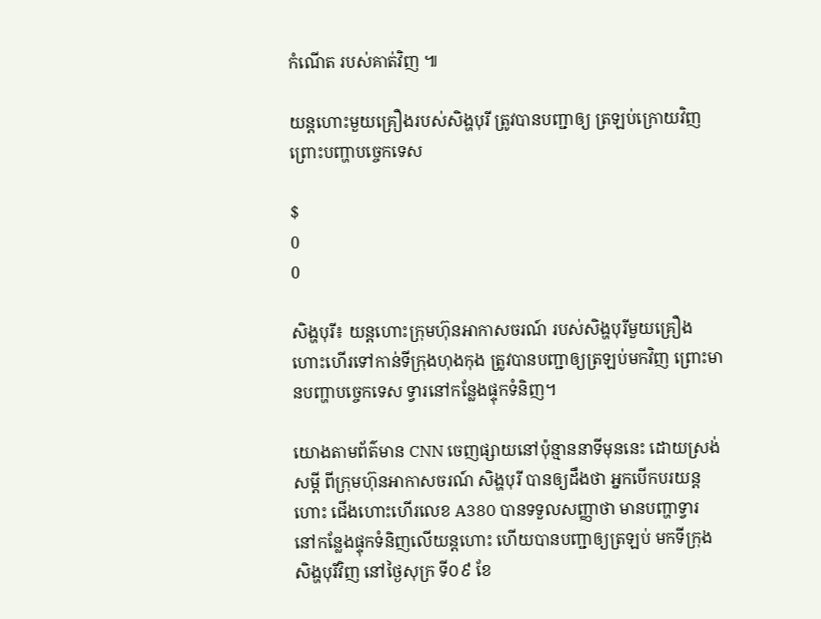កំណើត របស់គាត់វិញ ៕

យន្ដហោះមួយគ្រឿងរបស់សិង្ហបុរី ត្រូវបានបញ្ជាឲ្យ ត្រឡប់ក្រោយវិញ ព្រោះបញ្ហាបច្ចេកទេស

$
0
0

សិង្ហបុរី៖ យន្ដហោះក្រុមហ៊ុនអាកាសចរណ៍ របស់សិង្ហបុរីមួយគ្រឿង ហោះហើរទៅកាន់ទីក្រុងហុងកុង ត្រូវបានបញ្ជាឲ្យត្រឡប់មកវិញ ព្រោះមានបញ្ហាបច្ចេកទេស ទ្វារនៅកន្លែងផ្ទុកទំនិញ។

យោងតាមព័ត៌មាន CNN ចេញផ្សាយនៅប៉ុន្មាននាទីមុននេះ ដោយស្រង់សម្ដី ពីក្រុមហ៊ុនអាកាសចរណ៍ សិង្ហបុរី បានឲ្យដឹងថា អ្នកបើកបរយន្ដហោះ ជើងហោះហើរលេខ A380 បានទទួលសញ្ញាថា មានបញ្ហាទ្វារ នៅកន្លែងផ្ទុកទំនិញលើយន្ដហោះ ហើយបានបញ្ជាឲ្យត្រឡប់ មកទីក្រុងសិង្ហបុរីវិញ នៅថ្ងៃសុក្រ ទី០៩ ខែ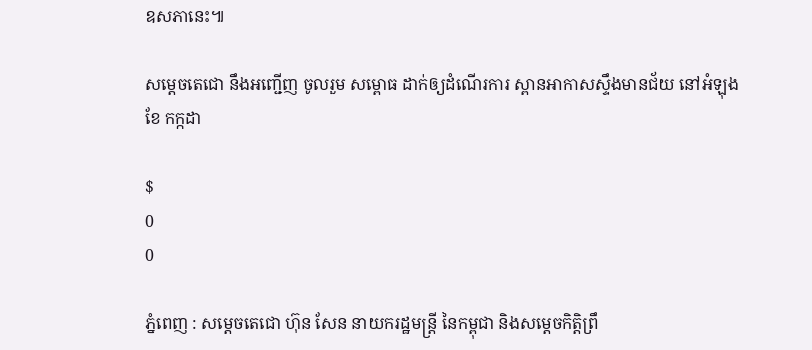ឧសភានេះ៕

សម្តេចតេជោ នឹងអញ្ជើញ ចូលរួម សម្ពោធ ដាក់ឲ្យដំណើរការ ស្ពានអាកាសស្ទឹងមានជ័យ នៅអំឡុង ខែ កក្កដា

$
0
0

ភ្នំពេញ : សម្តេចតេជោ ហ៊ុន សែន នាយករដ្ឋមន្រ្តី នៃកម្ពុជា និងសម្តេចកិតិ្តព្រឹ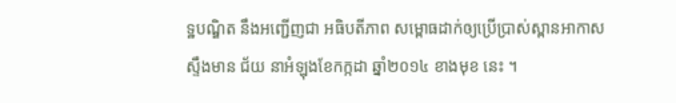ទ្ឋបណ្ឌិត នឹងអញ្ជើញជា អធិបតីភាព សម្ពោធដាក់ឲ្យប្រើប្រាស់ស្ពានអាកាស ស្ទឹងមាន ជ័យ នាអំឡុងខែកក្កដា ឆ្នាំ២០១៤ ខាងមុខ នេះ ។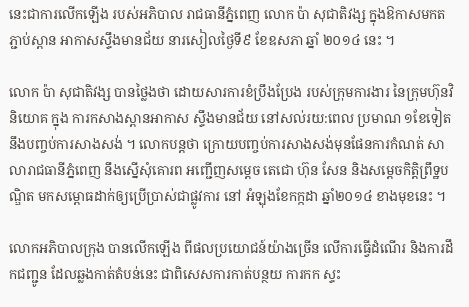នេះជាការលើកឡើង របស់អភិបាល រាជធានីភ្នំពេញ លោក ប៉ា សុជាតិវង្ស ក្នុងឱកាសមកតភ្ជាប់ស្ពាន អាកាសស្ទឹងមានជ័យ នារសៀលថ្ងៃទី៩ ខែឧសភា ឆ្នាំ ២០១៤ នេះ ។

លោក ប៉ា សុជាតិវង្ស បានថ្លៃងថា ដោយសារការខំប្រឹងប្រែង របស់ក្រុមការងារ នៃក្រុមហ៊ុនវិនិយោគ ក្នុង ការកសាងស្ពានអាកាស ស្ទឹងមានជ័យ នៅសល់រយ:ពេល ប្រមាណ ១ខែទៀត នឹងបញ្ចប់ការសាងសង់ ។ លោកបន្តថា ក្រោយបញ្ចប់ការសាងសង់មុនផែនការកំណត់ សាលារាជធានីភ្នំពេញ នឹងស្នើសុំគោរព អញ្ជើញសម្តេច តេជោ ហ៊ុន សែន និងសម្តេចកិត្តិព្រឹទ្ឋបណ្ឌិត មកសម្ពោធដាក់ឲ្យប្រើប្រាស់ជាផ្លូវការ នៅ អំឡុងខែកក្កដា ឆ្នាំ២០១៤ ខាងមុខនេះ ។

លោកអភិបាលក្រុង បានលើកឡើង ពីផលប្រយោជន៍យ៉ាងច្រើន លើការធ្វើដំណើរ និងការដឹកជញ្ជូន ដែលឆ្លងកាត់តំបន់នេះ ជាពិសេសការកាត់បន្ថយ ការកក ស្ទះ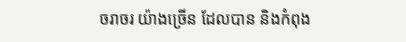ចរាចរ យ៉ាងច្រើន ដែលបាន និងកំពុង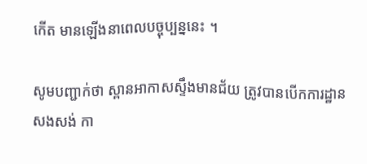កើត មានឡើងនាពេលបច្ចុប្បន្ននេះ ។

សូមបញ្ជាក់ថា ស្ពានអាកាសស្ទឹងមានជ័យ ត្រូវបានបើកការដ្ឋានសងសង់ កា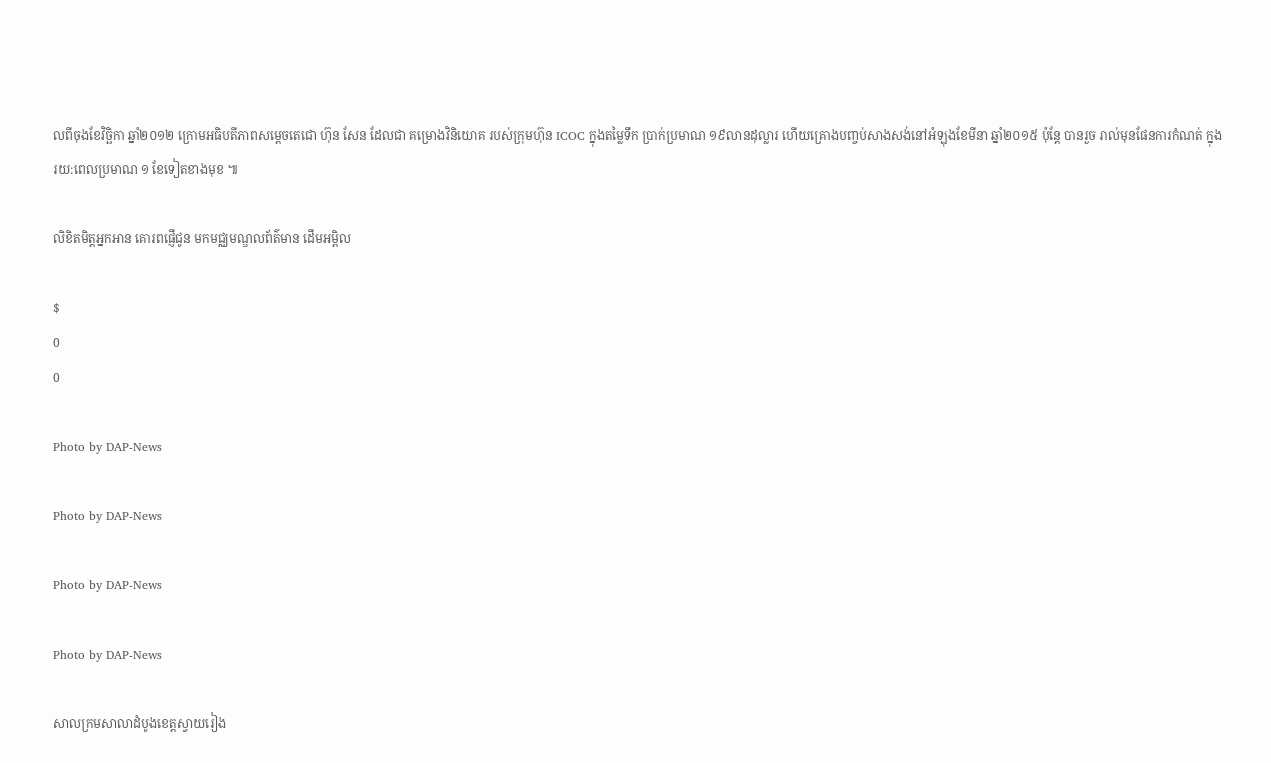លពីចុងខែវិច្ឆិកា ឆ្នាំ២០១២ ក្រោមអធិបតីភាពសម្តេចតេជោ ហ៊ុន សែន ដែលជា គម្រោងវិនិយោគ របស់ក្រុមហ៊ុន ICOC ក្នុងតម្លៃទឹក ប្រាក់ប្រមាណ ១៩លានដុល្លារ ហើយគ្រោងបញ្ចប់សាងសង់នៅអំឡុងខែមីនា ឆ្នាំ២០១៥ ប៉ុន្តែ បានរួច រាល់មុនផែនការកំណត់ ក្នុងរយ:ពេលប្រមាណ ១ ខែទៀតខាងមុខ ៕

លិខិតមិត្តអ្នកអាន គោរពផ្ញើជូន មកមជ្ឈមណ្ឌលព័ត៌មាន ដើមអម្ពិល

$
0
0

Photo by DAP-News

Photo by DAP-News

Photo by DAP-News

Photo by DAP-News

សាលក្រមសាលាដំបូងខេត្តស្វាយរៀង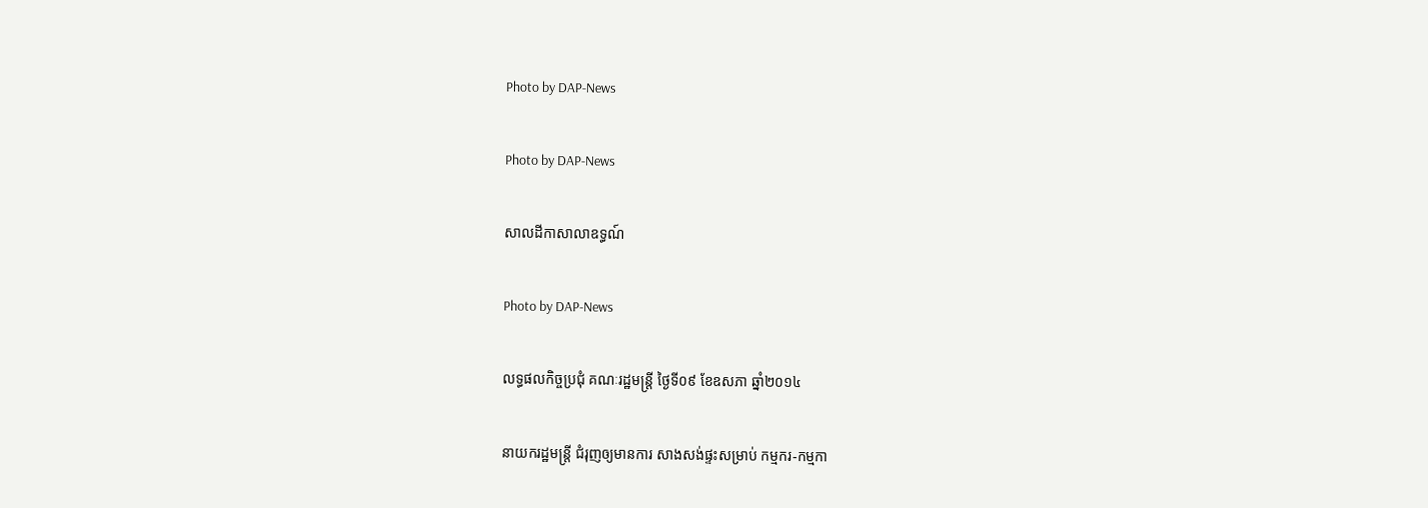Photo by DAP-News

Photo by DAP-News

សាលដីកាសាលាឧទ្ធណ៍

Photo by DAP-News

លទ្ធផលកិច្ចប្រជុំ គណៈរដ្ឋមន្រ្តី ថ្ងៃទី០៩ ខែឧសភា ឆ្នាំ២០១៤

នាយករដ្ឋមន្រ្តី ជំរុញឲ្យមានការ សាងសង់ផ្ទះសម្រាប់ កម្មករ-កម្មកា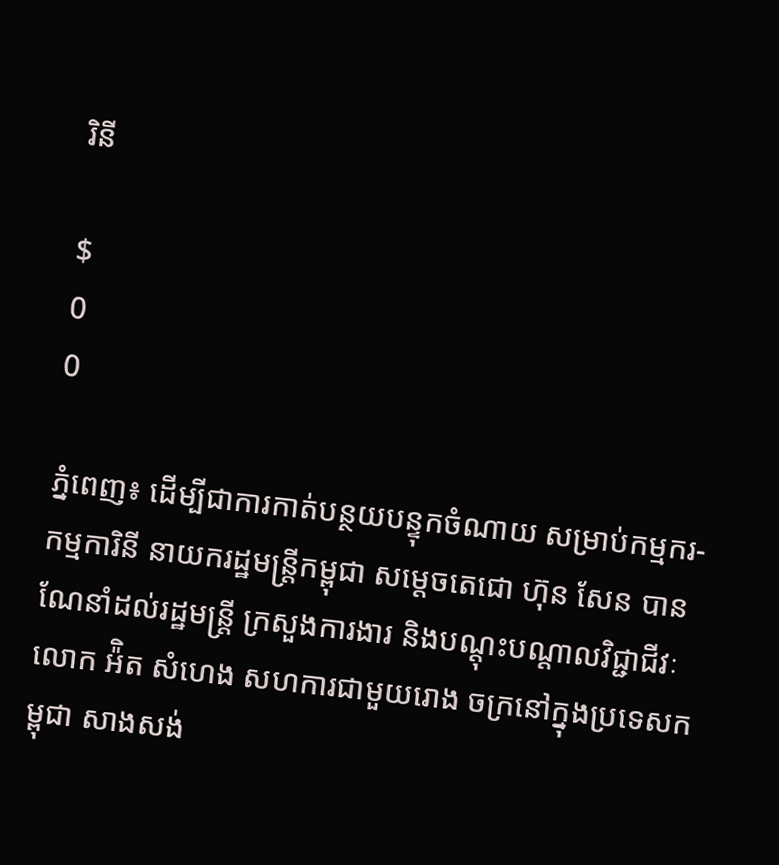រិនី

$
0
0

ភ្នំពេញ៖ ដើម្បីជាការកាត់បន្ថយបន្ទុកចំណាយ សម្រាប់កម្មករ-កម្មការិនី នាយករដ្ឋមន្រ្តីកម្ពុជា សម្តេចតេជោ ហ៊ុន សែន បានណែនាំដល់រដ្ឋមន្រ្តី ក្រសួងការងារ និងបណ្តុះបណ្តាលវិជ្ជាជីវៈ លោក អ៉ិត សំហេង សហការជាមួយរោង ចក្រនៅក្នុងប្រទេសកម្ពុជា សាងសង់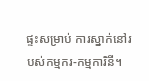ផ្ទះសម្រាប់ ការស្នាក់នៅរបស់កម្មករ-កម្មការិនី។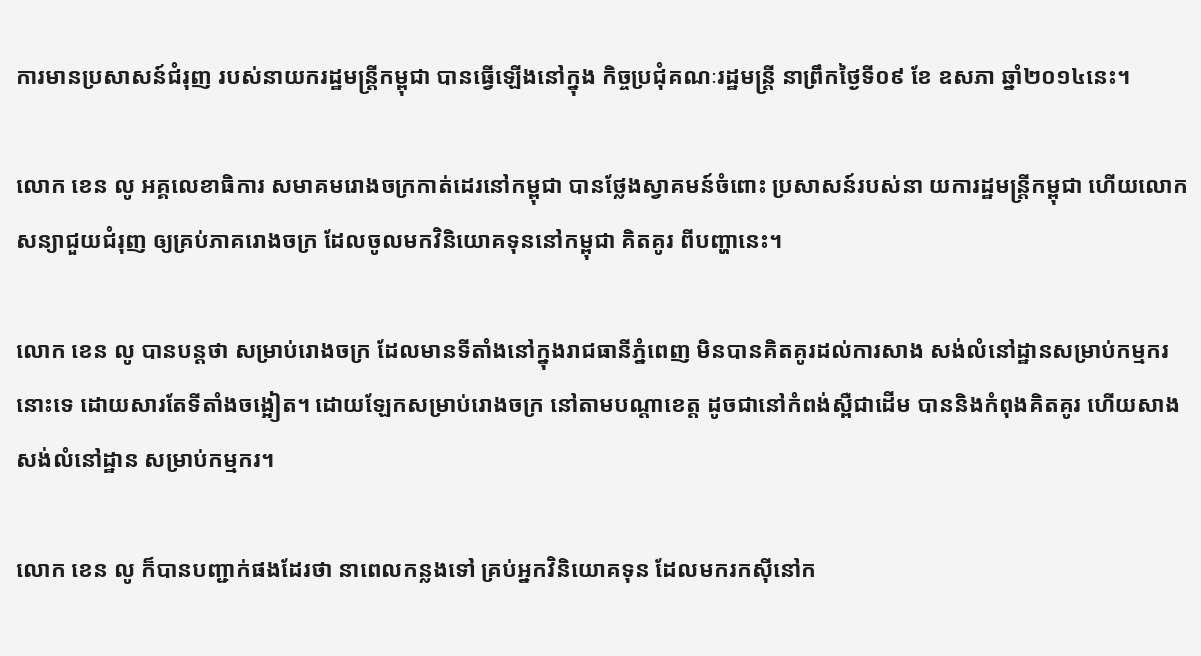ការមានប្រសាសន៍ជំរុញ របស់នាយករដ្ឋមន្រ្តីកម្ពុជា បានធ្វើឡើងនៅក្នុង កិច្ចប្រជុំគណៈរដ្ឋមន្រ្តី នាព្រឹកថ្ងៃទី០៩ ខែ ឧសភា ឆ្នាំ២០១៤នេះ។

លោក ខេន លូ អគ្គលេខាធិការ សមាគមរោងចក្រកាត់ដេរនៅកម្ពុជា បានថ្លែងស្វាគមន៍ចំពោះ ប្រសាសន៍របស់នា យការដ្ឋមន្រ្តីកម្ពុជា ហើយលោកសន្យាជួយជំរុញ ឲ្យគ្រប់ភាគរោងចក្រ ដែលចូលមកវិនិយោគទុននៅកម្ពុជា គិតគូរ ពីបញ្ហានេះ។

លោក ខេន លូ បានបន្តថា សម្រាប់រោងចក្រ ដែលមានទីតាំងនៅក្នុងរាជធានីភ្នំពេញ មិនបានគិតគូរដល់ការសាង សង់លំនៅដ្ឋានសម្រាប់កម្មករនោះទេ ដោយសារតែទីតាំងចង្អៀត។ ដោយឡែកសម្រាប់រោងចក្រ នៅតាមបណ្តាខេត្ត ដូចជានៅកំពង់ស្ពឺជាដើម បាននិងកំពុងគិតគូរ ហើយសាងសង់លំនៅដ្ឋាន សម្រាប់កម្មករ។

លោក ខេន លូ ក៏បានបញ្ជាក់ផងដែរថា នាពេលកន្លងទៅ គ្រប់អ្នកវិនិយោគទុន ដែលមករកស៊ីនៅក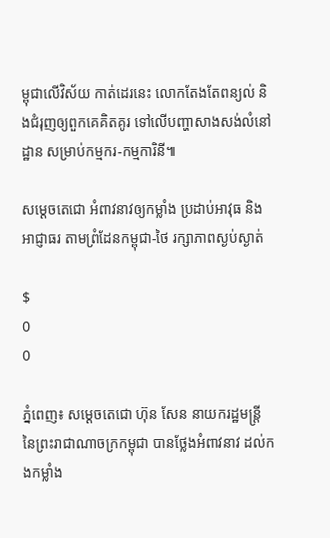ម្ពុជាលើវិស័យ កាត់ដេរនេះ លោកតែងតែពន្យល់ និងជំរុញឲ្យពួកគេគិតគូរ ទៅលើបញ្ហាសាងសង់លំនៅដ្ឋាន សម្រាប់កម្មករ-កម្មការិនី៕

សម្តេចតេជោ អំពាវនាវឲ្យកម្លាំង ប្រដាប់អាវុធ និងអាជ្ញាធរ តាមព្រំដែនកម្ពុជា-ថៃ រក្សាភាពស្ងប់ស្ងាត់

$
0
0

ភ្នំពេញ៖ សម្តេចតេជោ ហ៊ុន សែន នាយករដ្ឋមន្រ្តី នៃព្រះរាជាណាចក្រកម្ពុជា បានថ្លែងអំពាវនាវ ដល់កងកម្លាំង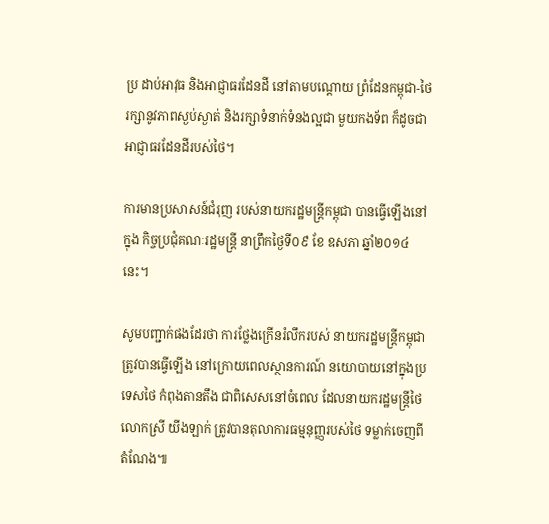ប្រ ដាប់អាវុធ និងអាជ្ញាធរដែនដី នៅតាមបណ្តោយ ព្រំដែនកម្ពុជា-ថៃ រក្សានូវភាពស្ងប់ស្ងាត់ និងរក្សាទំនាក់ទំនងល្អជា មួយកងទ័ព ក៏ដូចជាអាជ្ញាធរដែនដីរបស់ថៃ។

ការមានប្រសាសន៍ជំរុញ របស់នាយករដ្ឋមន្រ្តីកម្ពុជា បានធ្វើឡើងនៅក្នុង កិច្ចប្រជុំគណៈរដ្ឋមន្រ្តី នាព្រឹកថ្ងៃទី០៩ ខែ ឧសភា ឆ្នាំ២០១៤នេះ។

សូមបញ្ជាក់ផងដែរថា ការថ្លែងក្រើនរំលឹករបស់ នាយករដ្ឋមន្រ្តីកម្ពុជា ត្រូវបានធ្វើឡើង នៅក្រោយពេលស្ថានការណ៍ នយោបាយនៅក្នុងប្រទេសថៃ កំពុងតានតឹង ជាពិសេសនៅចំពេល ដែលនាយករដ្ឋមន្រ្តីថៃ លោកស្រី យីងឡាក់ ត្រូវបានតុលាការធម្មនុញ្ញរបស់ថៃ ទម្លាក់ចេញពីតំណែង៕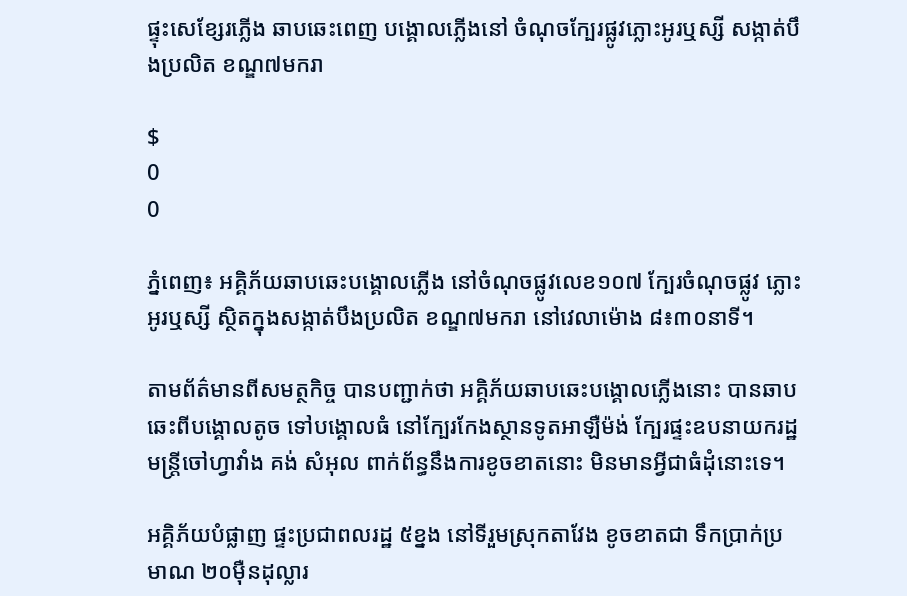ផ្ទុះសេខ្សែរភ្លើង ឆាបឆេះពេញ បង្គោលភ្លើងនៅ ចំណុចក្បែរផ្លូវភ្លោះអូរឬស្សី សង្កាត់បឹងប្រលិត ខណ្ឌ៧មករា

$
0
0

ភ្នំពេញ៖ អគ្គិភ័យឆាបឆេះបង្គោលភ្លើង នៅចំណុចផ្លូវលេខ១០៧ ក្បែរចំណុចផ្លូវ ភ្លោះអូរឬស្សី ស្ថិតក្នុងសង្កាត់បឹងប្រលិត ខណ្ឌ៧មករា នៅវេលាម៉ោង ៨៖៣០នាទី។

តាមព័ត៌មានពីសមត្ថកិច្ច បានបញ្ជាក់ថា អគ្គិភ័យឆាបឆេះបង្គោលភ្លើងនោះ បានឆាបឆេះពីបង្គោលតូច ទៅបង្គោលធំ នៅក្បែរកែងស្ថានទូតអាឡឺម៉ង់ ក្បែរផ្ទះឧបនាយករដ្ឋមន្ត្រីចៅហ្វាវាំង គង់ សំអុល ពាក់ព័ន្ធនឹងការខូចខាតនោះ មិនមានអ្វីជាធំដុំនោះទេ។

អគ្គិភ័យបំផ្លាញ ផ្ទះប្រជាពលរដ្ឋ ៥ខ្នង នៅទីរួមស្រុកតាវែង ខូចខាតជា ទឹកប្រាក់ប្រមាណ ២០ម៉ឺនដុល្លារ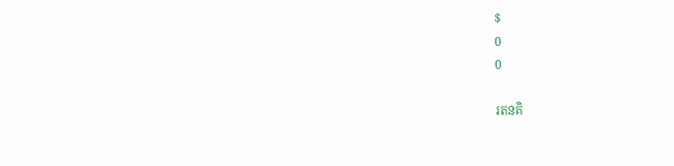$
0
0

រតនគិ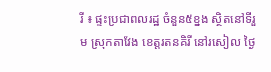រី ៖ ផ្ទះប្រជាពលរដ្ឋ ចំនួន៥ខ្នង ស្ថិតនៅទីរួម ស្រុកតាវែង ខេត្តរតនគិរី នៅរសៀល ថ្ងៃ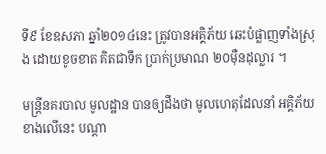ទី៩ ខែឧសភា ឆ្នាំ២០១៤នេះ ត្រូវបានអគ្គិភ័យ ឆេះបំផ្លាញទាំងស្រុង ដោយខូចខាត គិតជាទឹក ប្រាក់ប្រមាណ ២០ម៉ឺនដុល្លារ ។

មន្រ្តីនគរបាល មូលដ្ឋាន បានឲ្យដឹងថា មូលហេតុដែលនាំ អគ្គិភ័យខាងលើនេះ បណ្តា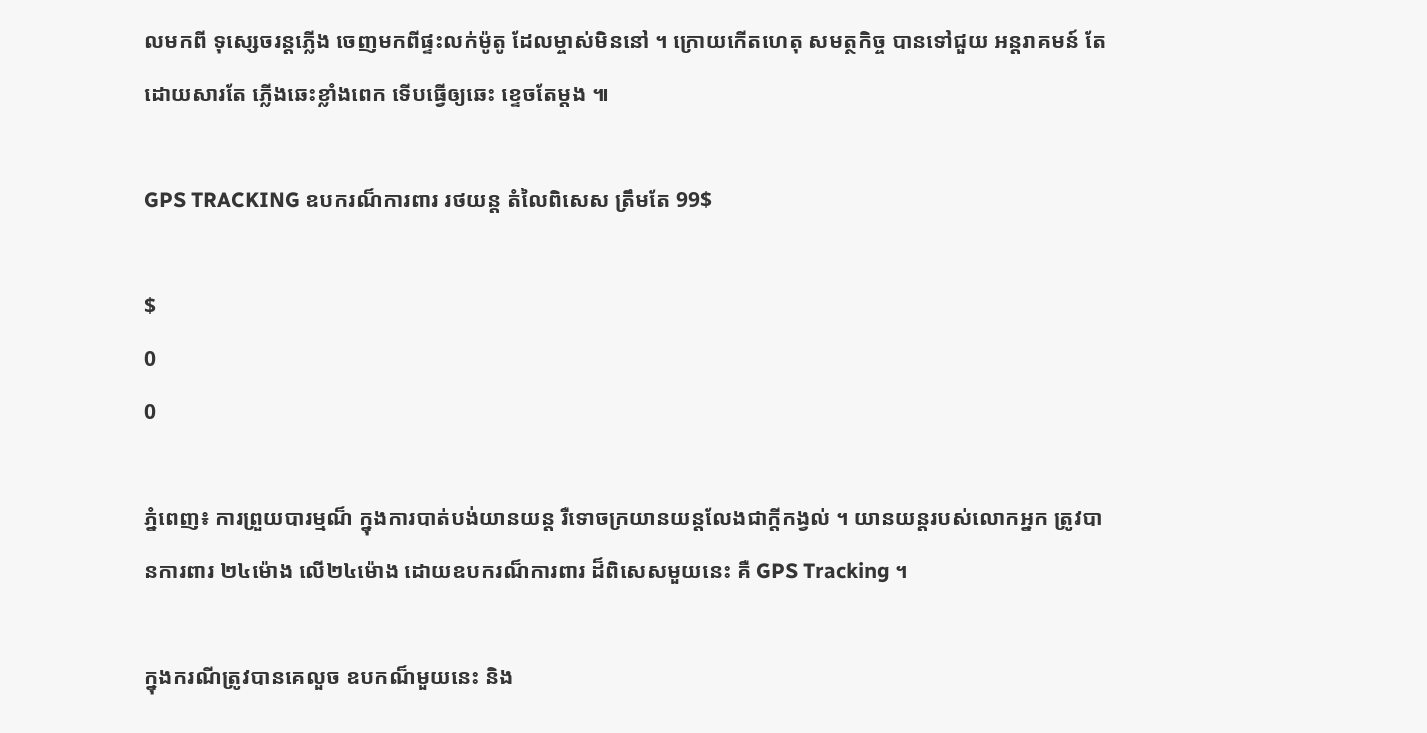លមកពី ទុស្សេចរន្តភ្លើង ចេញមកពីផ្ទះលក់ម៉ូតូ ដែលម្ចាស់មិននៅ ។ ក្រោយកើតហេតុ សមត្ថកិច្ច បានទៅជួយ អន្តរាគមន៍ តែដោយសារតែ ភ្លើងឆេះខ្លាំងពេក ទើបធ្វើឲ្យឆេះ ខ្ទេចតែម្តង ៕

GPS TRACKING ឧបករណ៏ការពារ រថយន្ត តំលៃពិសេស ត្រឹមតែ 99$

$
0
0

ភ្នំពេញ៖ ការព្រួយបារម្មណ៏ ក្នុងការបាត់បង់យានយន្ត រឺទោចក្រយានយន្តលែងជាក្តីកង្វល់ ។ យានយន្តរបស់លោកអ្នក ត្រូវបានការពារ ២៤ម៉ោង លើ២៤ម៉ោង ដោយឧបករណ៏ការពារ ដ៏ពិសេសមួយនេះ គឺ GPS Tracking ។

ក្នុងករណីត្រូវបានគេលួច ឧបកណ៏មួយនេះ និង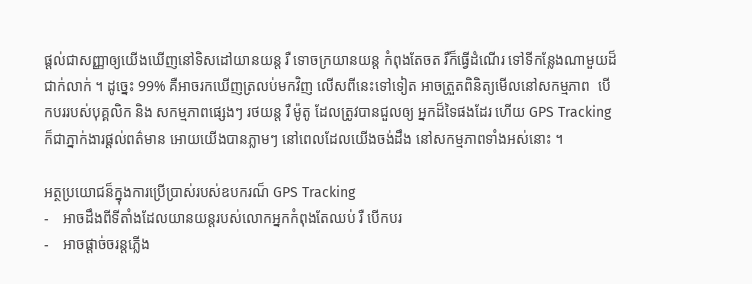ផ្តល់ជាសញ្ញាឲ្យយើងឃើញនៅទិសដៅយានយន្ត រឺ ទោចក្រយានយន្ត កំពុងតែចត រឺក៏ធ្វើដំណើរ ទៅទីកន្លែងណាមួយដ៏ជាក់លាក់ ។ ដូច្នេះ 99% គឺអាចរកឃើញត្រលប់មកវិញ លើសពីនេះទៅទៀត អាចត្រួតពិនិត្យមើលនៅសកម្មភាព  បើកបររបស់បុគ្គលិក និង សកម្មភាពផ្សេងៗ រថយន្ត រឺ ម៉ូតូ ដែលត្រូវបានជួលឲ្យ អ្នកដ៏ទៃផងដែរ ហើយ GPS Tracking ក៏ជាភ្នាក់ងារផ្តល់ពត៌មាន អោយយើងបានភ្លាមៗ នៅពេលដែលយើងចង់ដឹង នៅសកម្មភាពទាំងអស់នោះ ។

អត្ថប្រយោជន៏ក្នុងការប្រើប្រាស់របស់ឧបករណ៏ GPS Tracking
-    អាចដឹងពីទីតាំងដែលយានយន្តរបស់លោកអ្នកកំពុងតែឈប់ រឺ បើកបរ
-    អាចផ្តាច់ចរន្តភ្លើង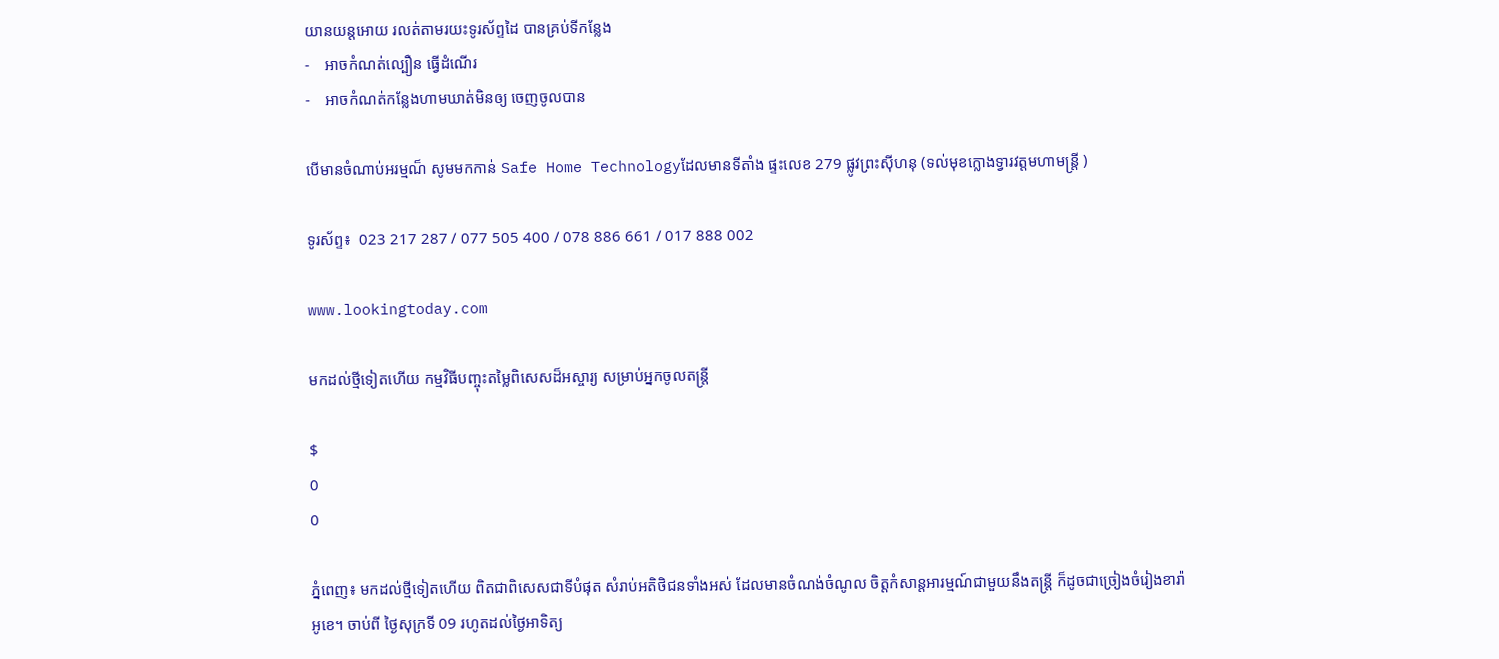យានយន្តអោយ រលត់តាមរយះទូរស័ព្ទដៃ បានគ្រប់ទីកន្លែង
-    អាចកំណត់ល្បឿន ធ្វើដំណើរ
-    អាចកំណត់កន្លែងហាមឃាត់មិនឲ្យ ចេញចូលបាន

បើមានចំណាប់អរម្មណ៏ សូមមកកាន់ Safe Home Technologyដែលមានទីតាំង ផ្ទះលេខ 279 ផ្លូវព្រះស៊ីហនុ (ទល់មុខក្លោងទ្វារវត្តមហាមន្រ្តី )

ទូរស័ព្ទ៖  023 217 287 / 077 505 400 / 078 886 661 / 017 888 002

www.lookingtoday.com

មកដល់ថ្មីទៀតហើយ កម្មវិធីបញ្ចុះតម្លៃពិសេសដ៏អស្ចារ្យ សម្រាប់អ្នកចូលតន្ត្រី

$
0
0

ភ្នំពេញ៖ មកដល់ថ្មីទៀតហើយ ពិតជាពិសេសជាទីបំផុត សំរាប់អតិថិជនទាំងអស់ ដែលមានចំណង់ចំណូល ចិត្តកំសាន្តអារម្មណ៍ជាមួយនឹងតន្រ្តី ក៏ដូចជាច្រៀងចំរៀងខារ៉ាអូខេ។ ចាប់ពី ថ្ងៃសុក្រទី 09 រហូតដល់ថ្ងៃអាទិត្យ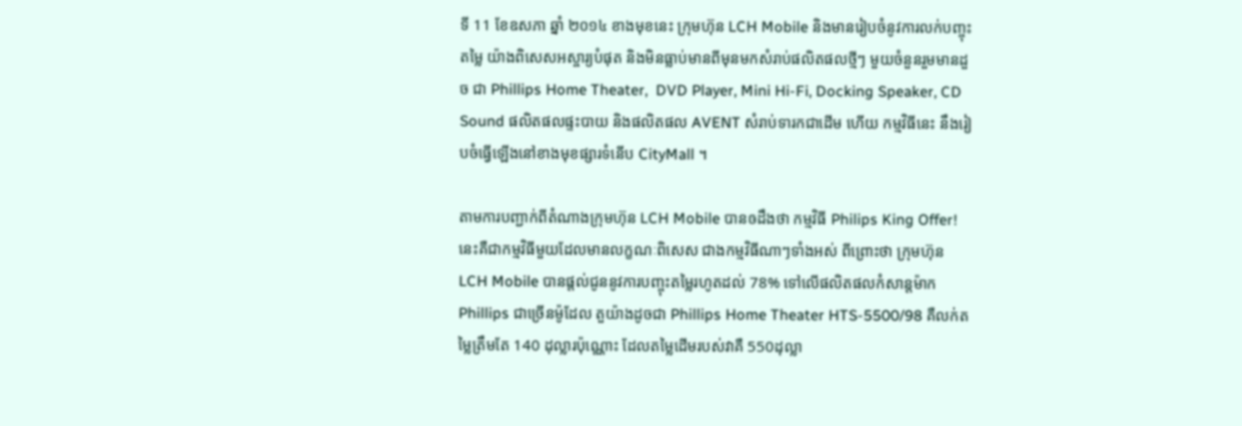ទី 11 ខែឧសភា ឆ្នាំ ២០១៤ ខាងមុខនេះ ក្រុមហ៊ុន LCH Mobile និងមានរៀបចំនូវការលក់បញ្ចុះតម្លៃ យ៉ាងពិសេសអស្ចារ្យបំផុត និងមិនធ្លាប់មានពីមុនមកសំរាប់ផលិតផលថ្មីៗ មួយចំនួនរួមមានដួច ជា Phillips Home Theater,  DVD Player, Mini Hi-Fi, Docking Speaker, CD Sound ផលិតផលផ្ទះបាយ និងផលិតផល AVENT សំរាប់ទារកជាដើម ហើយ កម្មវិធីនេះ នឹងរៀបចំធ្វើឡើងនៅខាងមុខផ្សារទំនើប CityMall ។

តាមការបញ្ជាក់ពីតំណាងក្រុមហ៊ុន LCH Mobile បានឲដឹងថា កម្មវិធី Philips King Offer!នេះគឺជាកម្មវិធីមួយដែលមានលក្ខណៈពិសេស ជាងកម្មវិធីណាៗទាំងអស់ ពីព្រោះថា ក្រុមហ៊ុន LCH Mobile បានផ្តល់ជូននូវការបញ្ចុះតម្លៃរហូតដល់ 78% ទៅលើផលិតផលកំសាន្តម៉ាក Phillips ជាច្រើនម៉ូដែល តួយ៉ាងដូចជា Phillips Home Theater HTS-5500/98 គឺលក់តម្លៃត្រឹមតែ 140 ដុល្លារប៉ុណ្ណោះ ដែលតម្លៃដើមរបស់វាគឺ 550ដុល្លា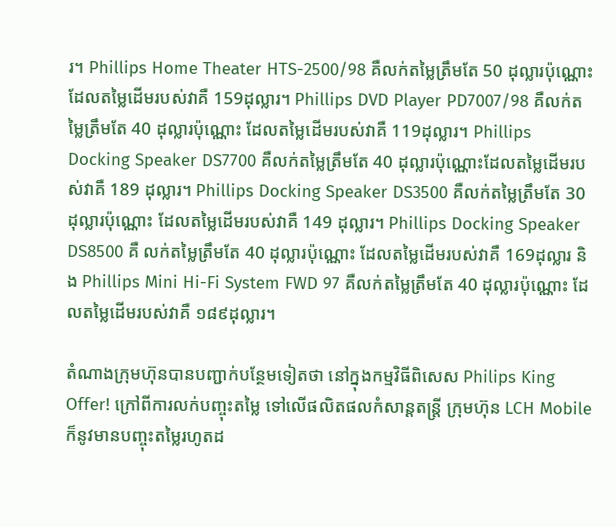រ។ Phillips Home Theater HTS-2500/98 គឺលក់តម្លៃត្រឹមតែ 50 ដុល្លារប៉ុណ្ណោះ ដែលតម្លៃដើមរបស់វាគឺ 159ដុល្លារ។ Phillips DVD Player PD7007/98 គឺលក់តម្លៃត្រឹមតែ 40 ដុល្លារប៉ុណ្ណោះ ដែលតម្លៃដើមរបស់វាគឺ 119ដុល្លារ។ Phillips Docking Speaker DS7700 គឺលក់តម្លៃត្រឹមតែ 40 ដុល្លារប៉ុណ្ណោះដែលតម្លៃដើមរបស់វាគឺ 189 ដុល្លារ។ Phillips Docking Speaker DS3500 គឺលក់តម្លៃត្រឹមតែ 30 ដុល្លារប៉ុណ្ណោះ ដែលតម្លៃដើមរបស់វាគឺ 149 ដុល្លារ។ Phillips Docking Speaker DS8500 គឺ លក់តម្លៃត្រឹមតែ 40 ដុល្លារប៉ុណ្ណោះ ដែលតម្លៃដើមរបស់វាគឺ 169ដុល្លារ និង Phillips Mini Hi-Fi System FWD 97 គឺលក់តម្លៃត្រឹមតែ 40 ដុល្លារប៉ុណ្ណោះ ដែលតម្លៃដើមរបស់វាគឺ ១៨៩ដុល្លារ។

តំណាងក្រុមហ៊ុនបានបញ្ជាក់បន្ថែមទៀតថា នៅក្នុងកម្មវិធីពិសេស Philips King Offer! ក្រៅពីការលក់បញ្ចុះតម្លៃ ទៅលើផលិតផលកំសាន្តតន្រ្តី ក្រុមហ៊ុន LCH Mobile ក៏នូវមានបញ្ចុះតម្លៃរហូតដ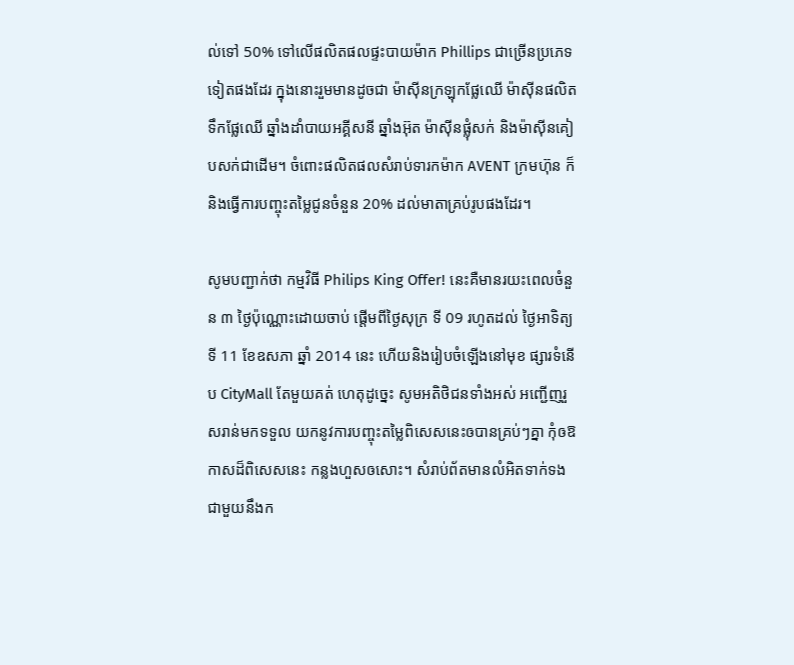ល់ទៅ 50% ទៅលើផលិតផលផ្ទះបាយម៉ាក Phillips ជាច្រើនប្រភេទទៀតផងដែរ ក្នុងនោះរួមមានដូចជា ម៉ាស៊ីនក្រឡុកផ្លែឈើ ម៉ាស៊ីនផលិតទឹកផ្លែឈើ ឆ្នាំងដាំបាយអគ្គីសនី ឆ្នាំងអ៊ុត ម៉ាស៊ីនផ្លុំសក់ និងម៉ាស៊ីនគៀបសក់ជាដើម។ ចំពោះផលិតផលសំរាប់ទារកម៉ាក AVENT ក្រមហ៊ុន ក៏និងធ្វើការបញ្ចុះតម្លៃជូនចំនួន 20% ដល់មាតាគ្រប់រូបផងដែរ។

សូមបញ្ជាក់ថា កម្មវិធី Philips King Offer! នេះគឺមានរយះពេលចំនួន ៣ ថ្ងៃប៉ុណ្ណោះដោយចាប់ ផ្តើមពីថ្ងៃសុក្រ ទី 09 រហូតដល់ ថ្ងៃអាទិត្យ ទី 11 ខែឧសភា ឆ្នាំ 2014 នេះ ហើយនិងរៀបចំឡើងនៅមុខ ផ្សារទំនើប CityMall តែមួយគត់ ហេតុដូច្នេះ សូមអតិថិជនទាំងអស់ អញ្ជើញរួសរាន់មកទទួល យកនូវការបញ្ចុះតម្លៃពិសេសនេះឲបានគ្រប់ៗគ្នា កុំឲឱកាសដ៏ពិសេសនេះ កន្លងហួសឲសោះ។ សំរាប់ព័តមានលំអិតទាក់ទងជាមួយនឹងក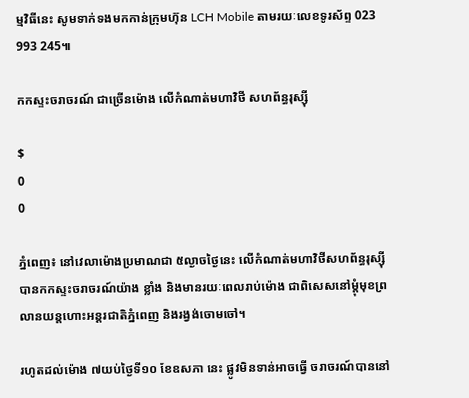ម្មវិធីនេះ សូមទាក់ទងមកកាន់ក្រុមហ៊ុន LCH Mobile តាមរយៈលេខទូរស័ព្ទ 023 993 245៕

កកស្ទះចរាចរណ៍ ជាច្រើនម៉ោង លើកំណាត់មហាវិថី សហព័ន្ធរុស្ស៊ី

$
0
0

ភ្នំពេញ៖ នៅវេលាម៉ោងប្រមាណជា ៥ល្ងាចថ្ងៃនេះ លើកំណាត់មហាវិថីសហព័ន្ធរុស្ស៊ី បានកកស្ទះចរាចរណ៍យ៉ាង ខ្លាំង និងមានរយៈពេលរាប់ម៉ោង ជាពិសេសនៅម្តុំមុខព្រលានយន្តហោះអន្តរជាតិភ្នំពេញ និងរង្វង់ចោមចៅ។

រហូតដល់ម៉ោង ៧យប់ថ្ងៃទី១០ ខែឧសភា នេះ ផ្លូវមិនទាន់អាចធ្វើ ចរាចរណ៍បាននៅ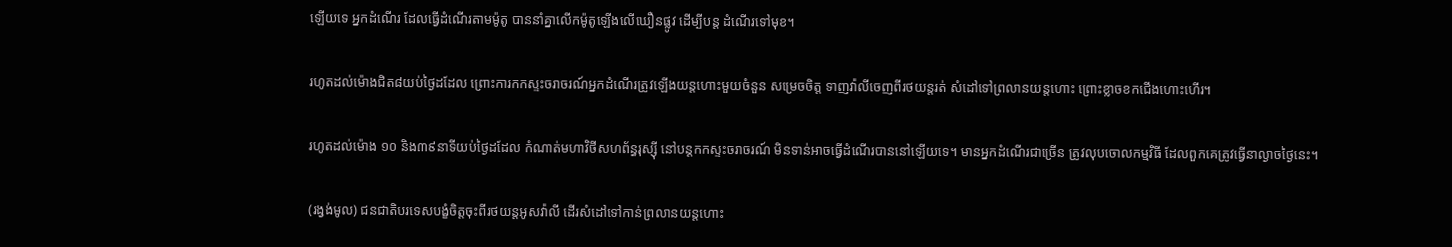ឡើយទេ អ្នកដំណើរ ដែលធ្វើដំណើរតាមម៉ូតូ បាននាំគ្នាលើកម៉ូតូឡើងលើឃឿនផ្លូវ ដើម្បីបន្ត ដំណើរទៅមុខ។

រហូតដល់ម៉ោងជិត៨យប់ថ្ងៃដដែល ព្រោះការកកស្ទះចរាចរណ៍អ្នកដំណើរត្រូវឡើងយន្តហោះមួយចំនួន សម្រេចចិត្ត ទាញវ៉ាលីចេញពីរថយន្តរត់ សំដៅទៅព្រលានយន្តហោះ ព្រោះខ្លាចខកជើងហោះហើរ។

រហូតដល់ម៉ោង ១០ និង៣៩នាទីយប់ថ្ងៃដដែល កំណាត់មហាវិថីសហព័ន្ធរុស្ស៊ី នៅបន្តកកស្ទះចរាចរណ៍ មិនទាន់អាចធ្វើដំណើរបាននៅឡើយទេ។ មានអ្នកដំណើរជាច្រើន ត្រូវលុបចោលកម្មវិធី ដែលពួកគេត្រូវធ្វើនាល្ងាចថ្ងៃនេះ។

(រង្វង់មូល) ជនជាតិបរទេសបង្ខំចិត្តចុះពីរថយន្តអូសវ៉ាលី ដើរសំដៅទៅកាន់ព្រលានយន្តហោះ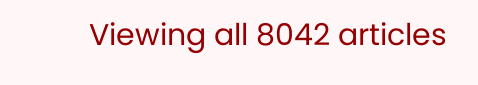Viewing all 8042 articles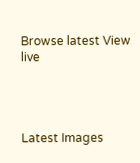Browse latest View live




Latest Images